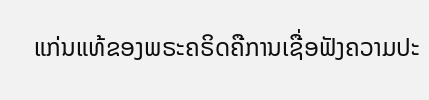ແກ່ນແທ້ຂອງພຣະຄຣິດຄືການເຊື່ອຟັງຄວາມປະ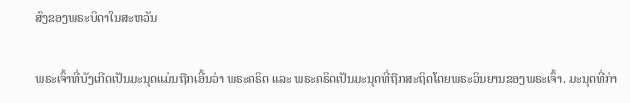ສົງຂອງພຣະບິດາໃນສະຫວັນ

ພຣະເຈົ້າທີ່ບັງເກີດເປັນມະນຸດແມ່ນຖືກເອີ້ນວ່າ ພຣະຄຣິດ ແລະ ພຣະຄຣິດເປັນມະນຸດທີ່ຖືກສະຖິດໂດຍພຣະວິນຍານຂອງພຣະເຈົ້າ. ມະນຸດທີ່ກ່າ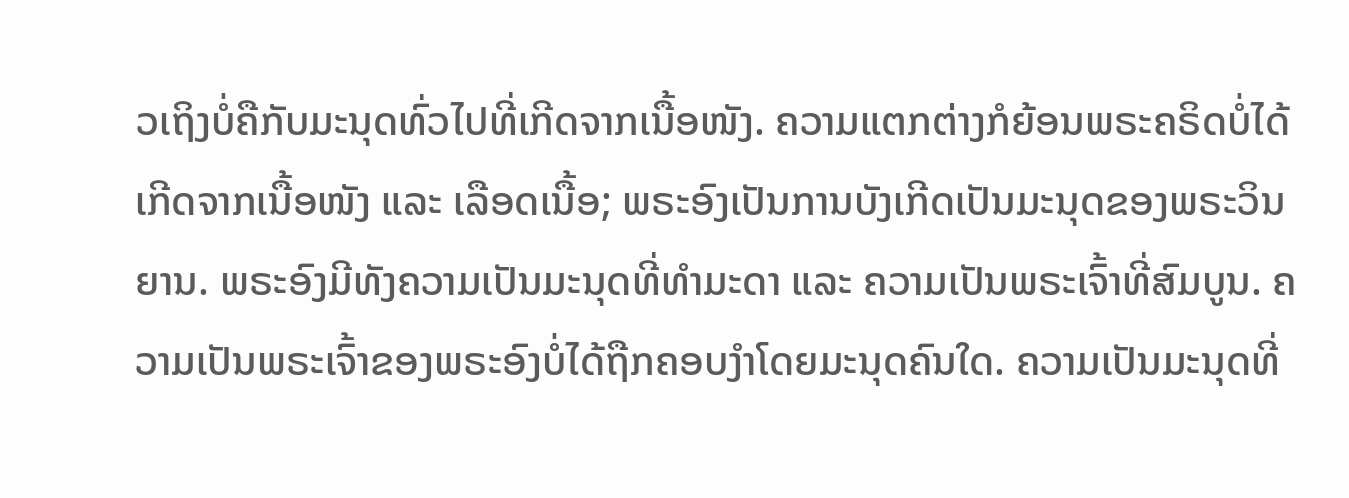ວເຖິງບໍ່ຄືກັບມະນຸດທົ່ວໄປທີ່ເກີດຈາກເນື້ອໜັງ. ຄວາມແຕກຕ່າງກໍຍ້ອນພຣະຄຣິດບໍ່ໄດ້ເກີດຈາກເນື້ອໜັງ ແລະ ເລືອດເນື້ອ; ພຣະອົງເປັນການບັງເກີດເປັນມະນຸດຂອງພຣະວິນຍານ. ພຣະອົງມີທັງຄວາມເປັນມະນຸດທີ່ທຳມະດາ ແລະ ຄວາມເປັນພຣະເຈົ້າທີ່ສົມບູນ. ຄວາມເປັນພຣະເຈົ້າຂອງພຣະອົງບໍ່ໄດ້ຖືກຄອບງຳໂດຍມະນຸດຄົນໃດ. ຄວາມເປັນມະນຸດທີ່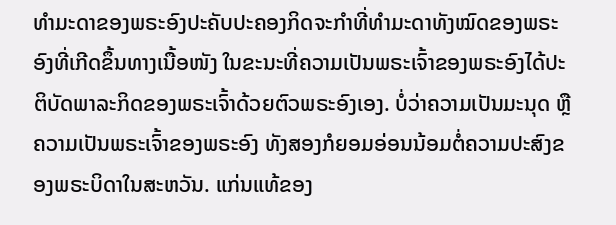ທຳມະດາຂອງພຣະອົງປະຄັບປະຄອງກິດຈະກຳທີ່ທຳມະດາທັງໝົດຂອງພຣະອົງທີ່ເກີດຂຶ້ນທາງເນື້ອໜັງ ໃນຂະນະທີ່ຄວາມເປັນພຣະເຈົ້າຂອງພຣະອົງໄດ້ປະຕິບັດພາລະກິດຂອງພຣະເຈົ້າດ້ວຍຕົວພຣະອົງເອງ. ບໍ່ວ່າຄວາມເປັນມະນຸດ ຫຼື ຄວາມເປັນພຣະເຈົ້າຂອງພຣະອົງ ທັງສອງກໍຍອມອ່ອນນ້ອມຕໍ່ຄວາມປະສົງຂອງພຣະບິດາໃນສະຫວັນ. ແກ່ນແທ້ຂອງ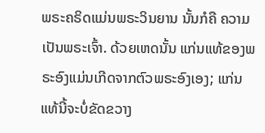ພຣະຄຣິດແມ່ນພຣະວິນຍານ ນັ້ນກໍຄື ຄວາມເປັນພຣະເຈົ້າ. ດ້ວຍເຫດນັ້ນ ແກ່ນແທ້ຂອງພຣະອົງແມ່ນເກີດຈາກຕົວພຣະອົງເອງ; ແກ່ນແທ້ນີ້ຈະບໍ່ຂັດຂວາງ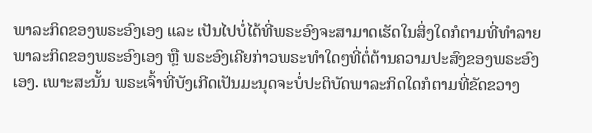ພາລະກິດຂອງພຣະອົງເອງ ແລະ ເປັນໄປບໍ່ໄດ້ທີ່ພຣະອົງຈະສາມາດເຮັດໃນສິ່ງໃດກໍຕາມທີ່ທຳລາຍພາລະກິດຂອງພຣະອົງເອງ ຫຼື ພຣະອົງເຄີຍກ່າວພຣະທຳໃດໆທີ່ຕໍ່ຕ້ານຄວາມປະສົງຂອງພຣະອົງເອງ. ເພາະສະນັ້ນ ພຣະເຈົ້າທີ່ບັງເກີດເປັນມະນຸດຈະບໍ່ປະຕິບັດພາລະກິດໃດກໍຕາມທີ່ຂັດຂວາງ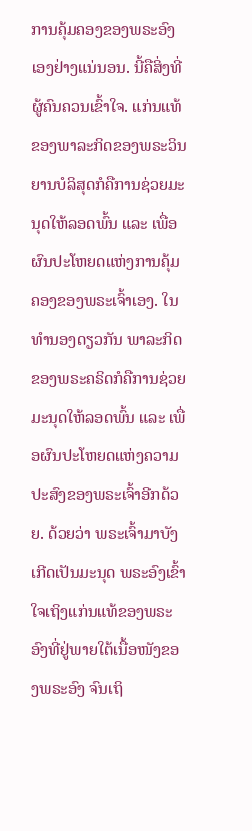ການຄຸ້ມຄອງຂອງພຣະອົງເອງຢ່າງແນ່ນອນ. ນີ້ຄືສິ່ງທີ່ຜູ້ຄົນຄວນເຂົ້າໃຈ. ແກ່ນແທ້ຂອງພາລະກິດຂອງພຣະວິນຍານບໍລິສຸດກໍຄືການຊ່ວຍມະນຸດໃຫ້ລອດພົ້ນ ແລະ ເພື່ອຜົນປະໂຫຍດແຫ່ງການຄຸ້ມຄອງຂອງພຣະເຈົ້າເອງ. ໃນທຳນອງດຽວກັນ ພາລະກິດຂອງພຣະຄຣິດກໍຄືການຊ່ວຍມະນຸດໃຫ້ລອດພົ້ນ ແລະ ເພື່ອຜົນປະໂຫຍດແຫ່ງຄວາມປະສົງຂອງພຣະເຈົ້າອີກດ້ວຍ. ດ້ວຍວ່າ ພຣະເຈົ້າມາບັງເກີດເປັນມະນຸດ ພຣະອົງເຂົ້າໃຈເຖິງແກ່ນແທ້ຂອງພຣະອົງທີ່ຢູ່ພາຍໃຕ້ເນື້ອໜັງຂອງພຣະອົງ ຈົນເຖິ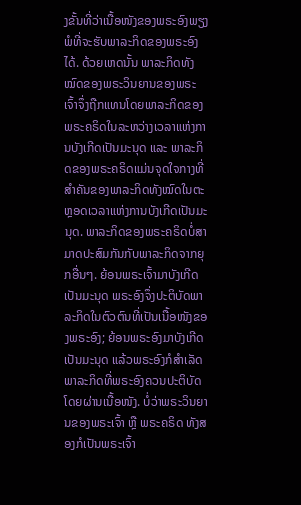ງຂັ້ນທີ່ວ່າເນື້ອໜັງຂອງພຣະອົງພຽງພໍທີ່ຈະຮັບພາລະກິດຂອງພຣະອົງໄດ້. ດ້ວຍເຫດນັ້ນ ພາລະກິດທັງໝົດຂອງພຣະວິນຍານຂອງພຣະເຈົ້າຈຶ່ງຖືກແທນໂດຍພາລະກິດຂອງພຣະຄຣິດໃນລະຫວ່າງເວລາແຫ່ງການບັງເກີດເປັນມະນຸດ ແລະ ພາລະກິດຂອງພຣະຄຣິດແມ່ນຈຸດໃຈກາງທີ່ສໍາຄັນຂອງພາລະກິດທັງໝົດໃນຕະຫຼອດເວລາແຫ່ງການບັງເກີດເປັນມະນຸດ. ພາລະກິດຂອງພຣະຄຣິດບໍ່ສາມາດປະສົມກັນກັບພາລະກິດຈາກຍຸກອື່ນໆ. ຍ້ອນພຣະເຈົ້າມາບັງເກີດເປັນມະນຸດ ພຣະອົງຈຶ່ງປະຕິບັດພາລະກິດໃນຕົວຕົນທີ່ເປັນເນື້ອໜັງຂອງພຣະອົງ; ຍ້ອນພຣະອົງມາບັງເກີດເປັນມະນຸດ ແລ້ວພຣະອົງກໍສຳເລັດພາລະກິດທີ່ພຣະອົງຄວນປະຕິບັດໂດຍຜ່ານເນື້ອໜັງ. ບໍ່ວ່າພຣະວິນຍານຂອງພຣະເຈົ້າ ຫຼື ພຣະຄຣິດ ທັງສອງກໍເປັນພຣະເຈົ້າ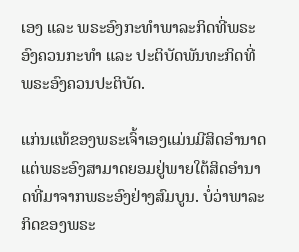ເອງ ແລະ ພຣະອົງກະທໍາພາລະກິດທີ່ພຣະອົງຄວນກະທໍາ ແລະ ປະຕິບັດພັນທະກິດທີ່ພຣະອົງຄວນປະຕິບັດ.

ແກ່ນແທ້ຂອງພຣະເຈົ້າເອງແມ່ນມີສິດອຳນາດ ແຕ່ພຣະອົງສາມາດຍອມຢູ່ພາຍໃຕ້ສິດອຳນາດທີ່ມາຈາກພຣະອົງຢ່າງສົມບູນ. ບໍ່ວ່າພາລະກິດຂອງພຣະ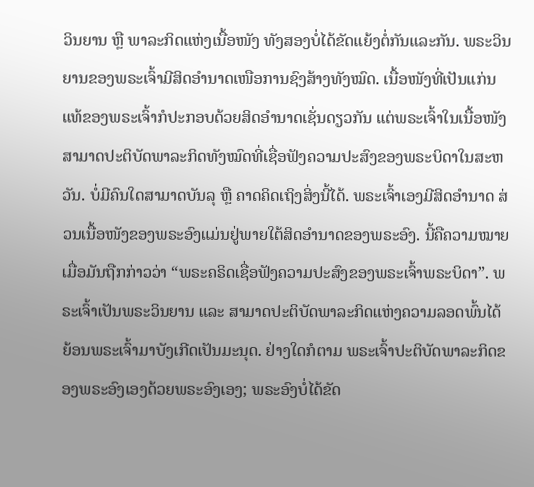ວິນຍານ ຫຼື ພາລະກິດແຫ່ງເນື້ອໜັງ ທັງສອງບໍ່ໄດ້ຂັດແຍ້ງຕໍ່ກັນແລະກັນ. ພຣະວິນຍານຂອງພຣະເຈົ້າມີສິດອຳນາດເໜືອການຊົງສ້າງທັງໝົດ. ເນື້ອໜັງທີ່ເປັນແກ່ນແທ້ຂອງພຣະເຈົ້າກໍປະກອບດ້ວຍສິດອຳນາດເຊັ່ນດຽວກັນ ແຕ່ພຣະເຈົ້າໃນເນື້ອໜັງສາມາດປະຕິບັດພາລະກິດທັງໝົດທີ່ເຊື່ອຟັງຄວາມປະສົງຂອງພຣະບິດາໃນສະຫວັນ. ບໍ່ມີຄົນໃດສາມາດບັນລຸ ຫຼື ຄາດຄິດເຖິງສິ່ງນີ້ໄດ້. ພຣະເຈົ້າເອງມີສິດອຳນາດ ສ່ວນເນື້ອໜັງຂອງພຣະອົງແມ່ນຢູ່ພາຍໃຕ້ສິດອຳນາດຂອງພຣະອົງ. ນີ້ຄືຄວາມໝາຍເມື່ອມັນຖືກກ່າວວ່າ “ພຣະຄຣິດເຊື່ອຟັງຄວາມປະສົງຂອງພຣະເຈົ້າພຣະບິດາ”. ພຣະເຈົ້າເປັນພຣະວິນຍານ ແລະ ສາມາດປະຕິບັດພາລະກິດແຫ່ງຄວາມລອດພົ້ນໄດ້ ຍ້ອນພຣະເຈົ້າມາບັງເກີດເປັນມະນຸດ. ຢ່າງໃດກໍຕາມ ພຣະເຈົ້າປະຕິບັດພາລະກິດຂອງພຣະອົງເອງດ້ວຍພຣະອົງເອງ; ພຣະອົງບໍ່ໄດ້ຂັດ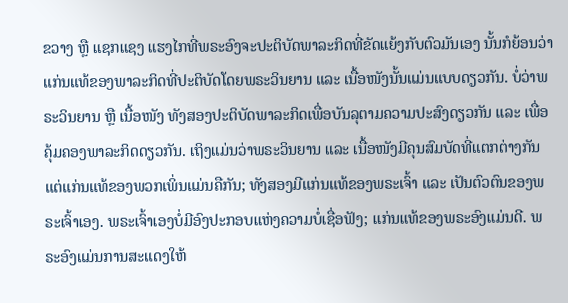ຂວາງ ຫຼື ແຊກແຊງ ແຮງໄກທີ່ພຣະອົງຈະປະຕິບັດພາລະກິດທີ່ຂັດແຍ້ງກັບຕົວມັນເອງ ນັ້ນກໍຍ້ອນວ່າ ແກ່ນແທ້ຂອງພາລະກິດທີ່ປະຕິບັດໂດຍພຣະວິນຍານ ແລະ ເນື້ອໜັງນັ້ນແມ່ນແບບດຽວກັນ. ບໍ່ວ່າພຣະວິນຍານ ຫຼື ເນື້ອໜັງ ທັງສອງປະຕິບັດພາລະກິດເພື່ອບັນລຸຕາມຄວາມປະສົງດຽວກັນ ແລະ ເພື່ອຄຸ້ມຄອງພາລະກິດດຽວກັນ. ເຖິງແມ່ນວ່າພຣະວິນຍານ ແລະ ເນື້ອໜັງມີຄຸນສົມບັດທີ່ແຕກຕ່າງກັນ ແຕ່ແກ່ນແທ້ຂອງພວກເພິ່ນແມ່ນຄືກັນ; ທັງສອງມີແກ່ນແທ້ຂອງພຣະເຈົ້າ ແລະ ເປັນຕົວຕົນຂອງພຣະເຈົ້າເອງ. ພຣະເຈົ້າເອງບໍ່ມີອົງປະກອບແຫ່ງຄວາມບໍ່ເຊື່ອຟັງ; ແກ່ນແທ້ຂອງພຣະອົງແມ່ນດີ. ພຣະອົງແມ່ນການສະແດງໃຫ້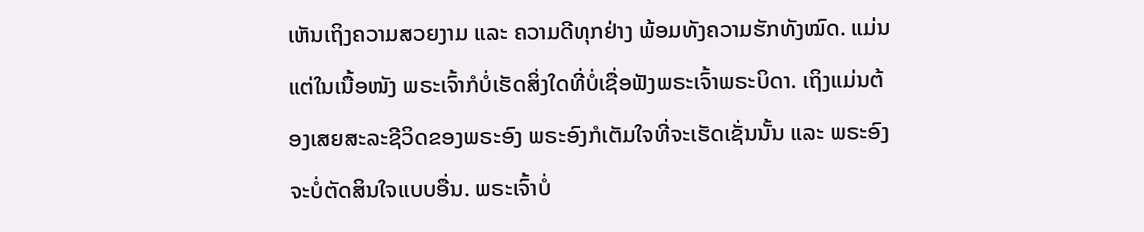ເຫັນເຖິງຄວາມສວຍງາມ ແລະ ຄວາມດີທຸກຢ່າງ ພ້ອມທັງຄວາມຮັກທັງໝົດ. ແມ່ນແຕ່ໃນເນື້ອໜັງ ພຣະເຈົ້າກໍບໍ່ເຮັດສິ່ງໃດທີ່ບໍ່ເຊື່ອຟັງພຣະເຈົ້າພຣະບິດາ. ເຖິງແມ່ນຕ້ອງເສຍສະລະຊີວິດຂອງພຣະອົງ ພຣະອົງກໍເຕັມໃຈທີ່ຈະເຮັດເຊັ່ນນັ້ນ ແລະ ພຣະອົງຈະບໍ່ຕັດສິນໃຈແບບອື່ນ. ພຣະເຈົ້າບໍ່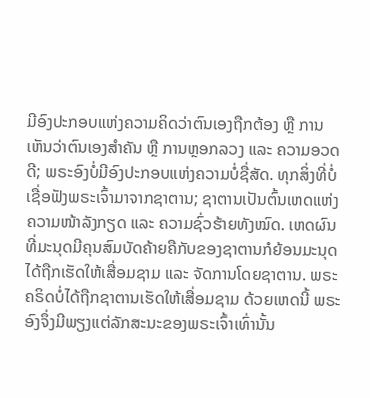ມີອົງປະກອບແຫ່ງຄວາມຄິດວ່າຕົນເອງຖືກຕ້ອງ ຫຼື ການເຫັນວ່າຕົນເອງສຳຄັນ ຫຼື ການຫຼອກລວງ ແລະ ຄວາມອວດດີ; ພຣະອົງບໍ່ມີອົງປະກອບແຫ່ງຄວາມບໍ່ຊື່ສັດ. ທຸກສິ່ງທີ່ບໍ່ເຊື່ອຟັງພຣະເຈົ້າມາຈາກຊາຕານ; ຊາຕານເປັນຕົ້ນເຫດແຫ່ງຄວາມໜ້າລັງກຽດ ແລະ ຄວາມຊົ່ວຮ້າຍທັງໝົດ. ເຫດຜົນທີ່ມະນຸດມີຄຸນສົມບັດຄ້າຍຄືກັບຂອງຊາຕານກໍຍ້ອນມະນຸດໄດ້ຖືກເຮັດໃຫ້ເສື່ອມຊາມ ແລະ ຈັດການໂດຍຊາຕານ. ພຣະຄຣິດບໍ່ໄດ້ຖືກຊາຕານເຮັດໃຫ້ເສື່ອມຊາມ ດ້ວຍເຫດນີ້ ພຣະອົງຈຶ່ງມີພຽງແຕ່ລັກສະນະຂອງພຣະເຈົ້າເທົ່ານັ້ນ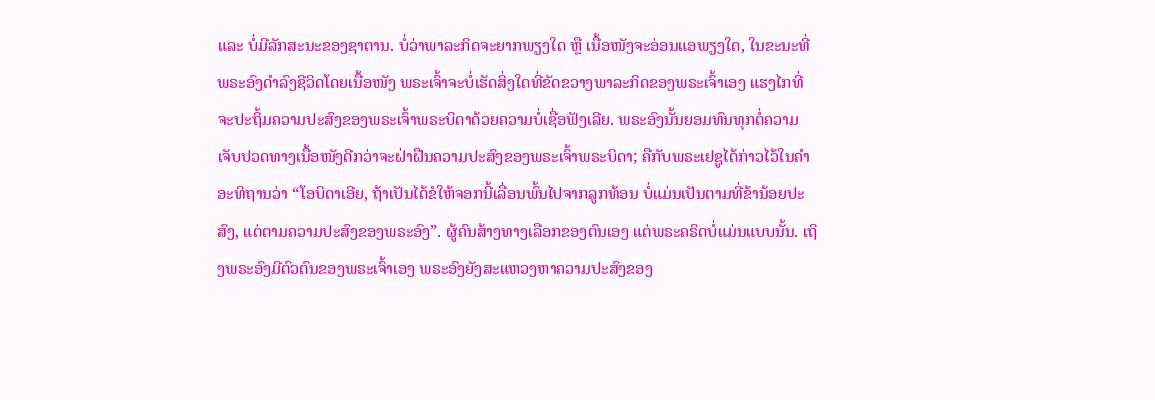ແລະ ບໍ່ມີລັກສະນະຂອງຊາຕານ. ບໍ່ວ່າພາລະກິດຈະຍາກພຽງໃດ ຫຼື ເນື້ອໜັງຈະອ່ອນແອພຽງໃດ, ໃນຂະນະທີ່ພຣະອົງດຳລົງຊີວິດໂດຍເນື້ອໜັງ ພຣະເຈົ້າຈະບໍ່ເຮັດສິ່ງໃດທີ່ຂັດຂວາງພາລະກິດຂອງພຣະເຈົ້າເອງ ແຮງໄກທີ່ຈະປະຖິ້ມຄວາມປະສົງຂອງພຣະເຈົ້າພຣະບິດາດ້ວຍຄວາມບໍ່ເຊື່ອຟັງເລີຍ. ພຣະອົງນັ້ນຍອມທົນທຸກຕໍ່ຄວາມເຈັບປວດທາງເນື້ອໜັງດີກວ່າຈະຝ່າຝືນຄວາມປະສົງຂອງພຣະເຈົ້າພຣະບິດາ; ຄືກັບພຣະເຢຊູໄດ້ກ່າວໄວ້ໃນຄຳອະທິຖານວ່າ “ໂອບິດາເອີຍ, ຖ້າເປັນໄດ້ຂໍໃຫ້ຈອກນີ້ເລື່ອນພົ້ນໄປຈາກລູກທ້ອນ ບໍ່ແມ່ນເປັນຕາມທີ່ຂ້ານ້ອຍປະສົງ, ແຕ່ຕາມຄວາມປະສົງຂອງພຣະອົງ”. ຜູ້ຄົນສ້າງທາງເລືອກຂອງຕົນເອງ ແຕ່ພຣະຄຣິດບໍ່ແມ່ນແບບນັ້ນ. ເຖິງພຣະອົງມີຕົວຕົນຂອງພຣະເຈົ້າເອງ ພຣະອົງຍັງສະແຫວງຫາຄວາມປະສົງຂອງ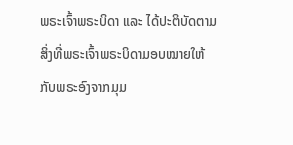ພຣະເຈົ້າພຣະບິດາ ແລະ ໄດ້ປະຕິບັດຕາມສິ່ງທີ່ພຣະເຈົ້າພຣະບິດາມອບໝາຍໃຫ້ກັບພຣະອົງຈາກມຸມ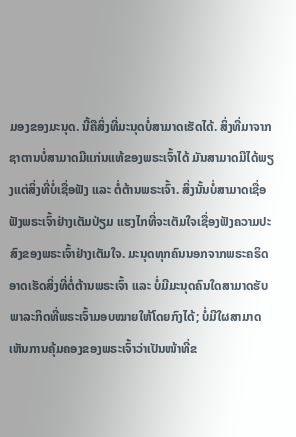ມອງຂອງມະນຸດ. ນີ້ຄືສິ່ງທີ່ມະນຸດບໍ່ສາມາດເຮັດໄດ້. ສິ່ງທີ່ມາຈາກຊາຕານບໍ່ສາມາດມີແກ່ນແທ້ຂອງພຣະເຈົ້າໄດ້ ມັນສາມາດມີໄດ້ພຽງແຕ່ສິ່ງທີ່ບໍ່ເຊື່ອຟັງ ແລະ ຕໍ່ຕ້ານພຣະເຈົ້າ. ສິ່ງນັ້ນບໍ່ສາມາດເຊື່ອຟັງພຣະເຈົ້າຢ່າງເຕັມປ່ຽມ ແຮງໄກທີ່ຈະເຕັມໃຈເຊື່ອງຟັງຄວາມປະສົງຂອງພຣະເຈົ້າຢ່າງເຕັມໃຈ. ມະນຸດທຸກຄົນນອກຈາກພຣະຄຣິດອາດເຮັດສິ່ງທີ່ຕໍ່ຕ້ານພຣະເຈົ້າ ແລະ ບໍ່ມີມະນຸດຄົນໃດສາມາດຮັບພາລະກິດທີ່ພຣະເຈົ້າມອບໝາຍໃຫ້ໂດຍກົງໄດ້; ບໍ່ມີໃຜສາມາດເຫັນການຄຸ້ມຄອງຂອງພຣະເຈົ້າວ່າເປັນໜ້າທີ່ຂ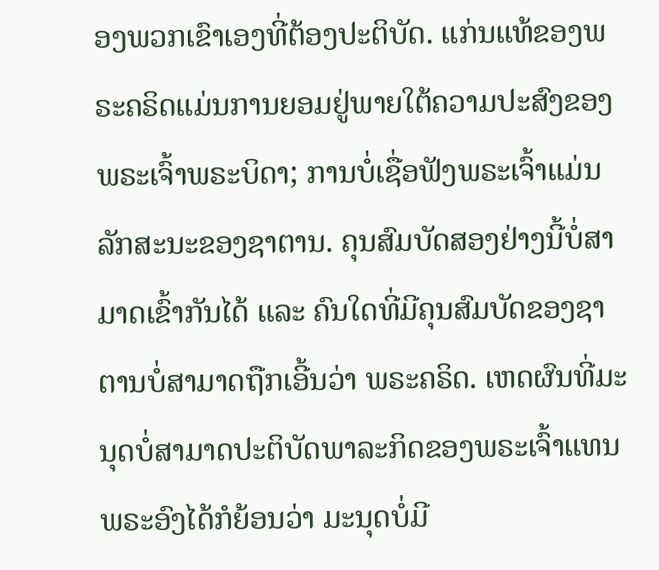ອງພວກເຂົາເອງທີ່ຕ້ອງປະຕິບັດ. ແກ່ນແທ້ຂອງພຣະຄຣິດແມ່ນການຍອມຢູ່ພາຍໃຕ້ຄວາມປະສົງຂອງພຣະເຈົ້າພຣະບິດາ; ການບໍ່ເຊື່ອຟັງພຣະເຈົ້າແມ່ນລັກສະນະຂອງຊາຕານ. ຄຸນສົມບັດສອງຢ່າງນີ້ບໍ່ສາມາດເຂົ້າກັນໄດ້ ແລະ ຄົນໃດທີ່ມີຄຸນສົມບັດຂອງຊາຕານບໍ່ສາມາດຖືກເອີ້ນວ່າ ພຣະຄຣິດ. ເຫດຜົນທີ່ມະນຸດບໍ່ສາມາດປະຕິບັດພາລະກິດຂອງພຣະເຈົ້າແທນພຣະອົງໄດ້ກໍຍ້ອນວ່າ ມະນຸດບໍ່ມີ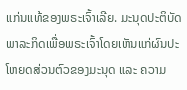ແກ່ນແທ້ຂອງພຣະເຈົ້າເລີຍ. ມະນຸດປະຕິບັດພາລະກິດເພື່ອພຣະເຈົ້າໂດຍເຫັນແກ່ຜົນປະໂຫຍດສ່ວນຕົວຂອງມະນຸດ ແລະ ຄວາມ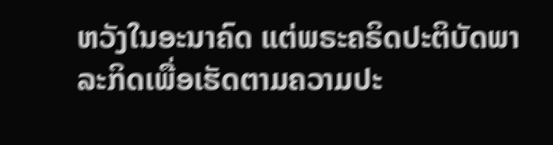ຫວັງໃນອະນາຄົດ ແຕ່ພຣະຄຣິດປະຕິບັດພາລະກິດເພື່ອເຮັດຕາມຄວາມປະ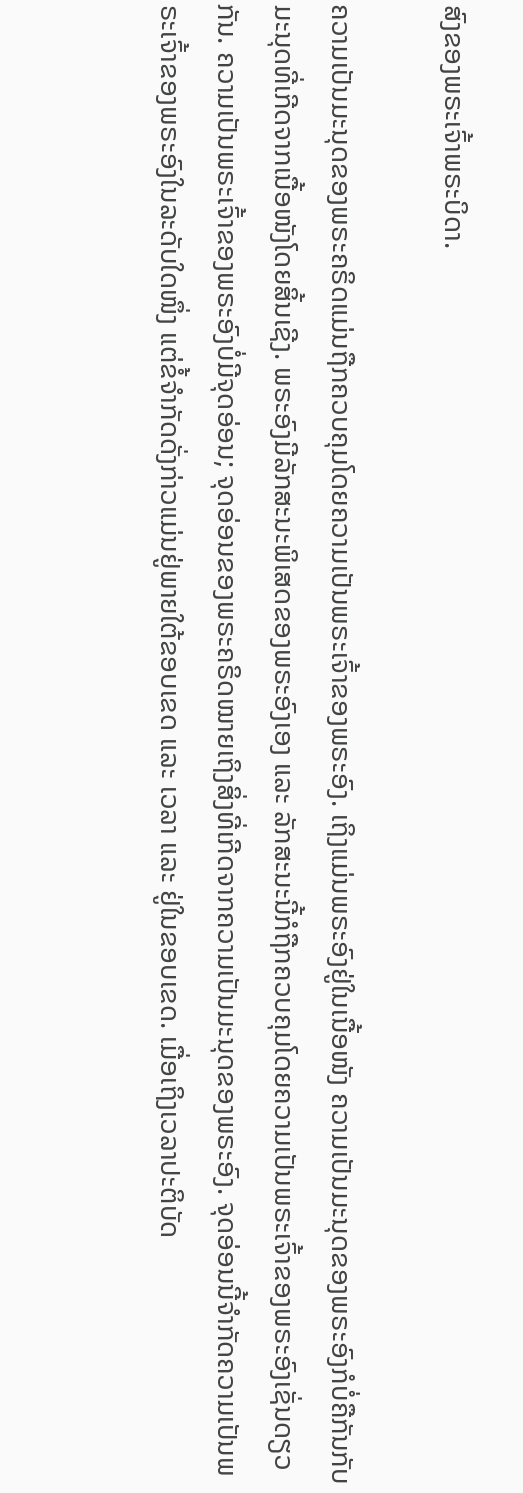ສົງຂອງພຣະເຈົ້າພຣະບິດາ.

ຄວາມເປັນມະນຸດຂອງພຣະຄຣິດແມ່ນຖືກຄວບຄຸມໂດຍຄວາມເປັນພຣະເຈົ້າຂອງພຣະອົງ. ເຖິງແມ່ນພຣະອົງຢູ່ໃນເນື້ອໜັງ ຄວາມເປັນມະນຸດຂອງພຣະອົງກໍບໍ່ຄືກັນກັບມະນຸດທີ່ເກີດຈາກເນື້ອໜັງໂດຍສິ້ນເຊີງ. ພຣະອົງມີລັກສະນະພິເສດຂອງພຣະອົງເອງ ແລະ ລັກສະນະນີ້ກໍຖືກຄວບຄຸມໂດຍຄວາມເປັນພຣະເຈົ້າຂອງພຣະອົງເຊັ່ນດຽວກັນ. ຄວາມເປັນພຣະເຈົ້າຂອງພຣະອົງບໍ່ມີຈຸດອ່ອນ; ຈຸດອ່ອນຂອງພຣະຄຣິດໝາຍເຖິງສິ່ງທີ່ເກີດຈາກຄວາມເປັນມະນຸດຂອງພຣະອົງ. ຈຸດອ່ອນນີ້ຈຳກັດຄວາມເປັນພຣະເຈົ້າຂອງພຣະອົງໃນລະດັບໃດໜຶ່ງ ແຕ່ຂໍ້ຈຳກັດດັ່ງກ່າວແມ່ນຢູ່ພາຍໃຕ້ຂອບເຂດ ແລະ ເວລາ ແລະ ຢູ່ໃນຂອບເຂດ. ເມື່ອເຖິງເວລາປະຕິບັດ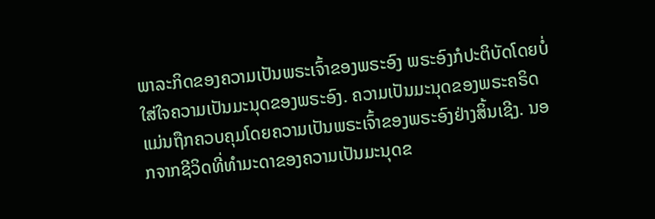ພາລະກິດຂອງຄວາມເປັນພຣະເຈົ້າຂອງພຣະອົງ ພຣະອົງກໍປະຕິບັດໂດຍບໍ່ໃສ່ໃຈຄວາມເປັນມະນຸດຂອງພຣະອົງ. ຄວາມເປັນມະນຸດຂອງພຣະຄຣິດແມ່ນຖືກຄວບຄຸມໂດຍຄວາມເປັນພຣະເຈົ້າຂອງພຣະອົງຢ່າງສິ້ນເຊີງ. ນອກຈາກຊີວິດທີ່ທຳມະດາຂອງຄວາມເປັນມະນຸດຂ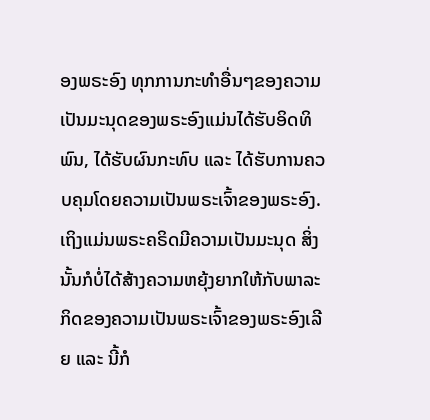ອງພຣະອົງ ທຸກການກະທຳອື່ນໆຂອງຄວາມເປັນມະນຸດຂອງພຣະອົງແມ່ນໄດ້ຮັບອິດທິພົນ, ໄດ້ຮັບຜົນກະທົບ ແລະ ໄດ້ຮັບການຄວບຄຸມໂດຍຄວາມເປັນພຣະເຈົ້າຂອງພຣະອົງ. ເຖິງແມ່ນພຣະຄຣິດມີຄວາມເປັນມະນຸດ ສິ່ງນັ້ນກໍບໍ່ໄດ້ສ້າງຄວາມຫຍຸ້ງຍາກໃຫ້ກັບພາລະກິດຂອງຄວາມເປັນພຣະເຈົ້າຂອງພຣະອົງເລີຍ ແລະ ນີ້ກໍ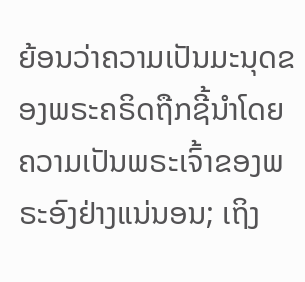ຍ້ອນວ່າຄວາມເປັນມະນຸດຂອງພຣະຄຣິດຖືກຊີ້ນຳໂດຍຄວາມເປັນພຣະເຈົ້າຂອງພຣະອົງຢ່າງແນ່ນອນ; ເຖິງ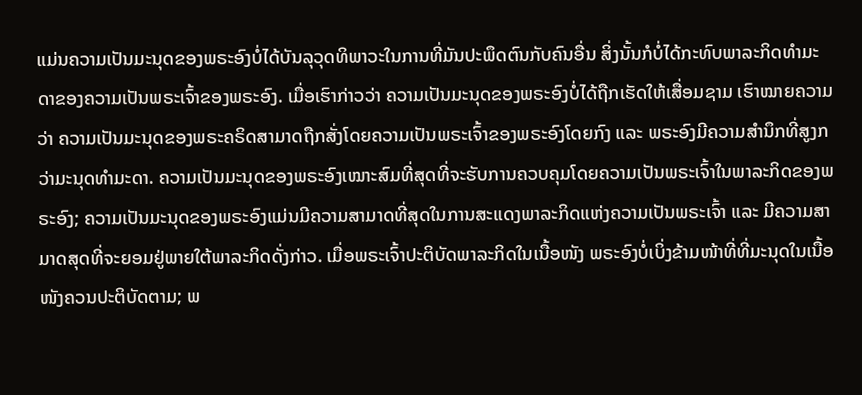ແມ່ນຄວາມເປັນມະນຸດຂອງພຣະອົງບໍ່ໄດ້ບັນລຸວຸດທິພາວະໃນການທີ່ມັນປະພຶດຕົນກັບຄົນອື່ນ ສິ່ງນັ້ນກໍບໍ່ໄດ້ກະທົບພາລະກິດທຳມະດາຂອງຄວາມເປັນພຣະເຈົ້າຂອງພຣະອົງ. ເມື່ອເຮົາກ່າວວ່າ ຄວາມເປັນມະນຸດຂອງພຣະອົງບໍ່ໄດ້ຖືກເຮັດໃຫ້ເສື່ອມຊາມ ເຮົາໝາຍຄວາມວ່າ ຄວາມເປັນມະນຸດຂອງພຣະຄຣິດສາມາດຖືກສັ່ງໂດຍຄວາມເປັນພຣະເຈົ້າຂອງພຣະອົງໂດຍກົງ ແລະ ພຣະອົງມີຄວາມສຳນຶກທີ່ສູງກວ່າມະນຸດທຳມະດາ. ຄວາມເປັນມະນຸດຂອງພຣະອົງເໝາະສົມທີ່ສຸດທີ່ຈະຮັບການຄວບຄຸມໂດຍຄວາມເປັນພຣະເຈົ້າໃນພາລະກິດຂອງພຣະອົງ; ຄວາມເປັນມະນຸດຂອງພຣະອົງແມ່ນມີຄວາມສາມາດທີ່ສຸດໃນການສະແດງພາລະກິດແຫ່ງຄວາມເປັນພຣະເຈົ້າ ແລະ ມີຄວາມສາມາດສຸດທີ່ຈະຍອມຢູ່ພາຍໃຕ້ພາລະກິດດັ່ງກ່າວ. ເມື່ອພຣະເຈົ້າປະຕິບັດພາລະກິດໃນເນື້ອໜັງ ພຣະອົງບໍ່ເບິ່ງຂ້າມໜ້າທີ່ທີ່ມະນຸດໃນເນື້ອໜັງຄວນປະຕິບັດຕາມ; ພ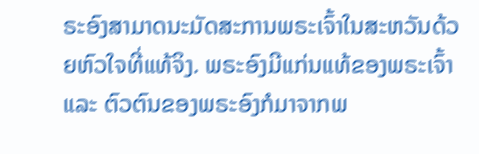ຣະອົງສາມາດນະມັດສະການພຣະເຈົ້າໃນສະຫວັນດ້ວຍຫົວໃຈທີ່ແທ້ຈິງ. ພຣະອົງມີແກ່ນແທ້ຂອງພຣະເຈົ້າ ແລະ ຕົວຕົນຂອງພຣະອົງກໍມາຈາກພ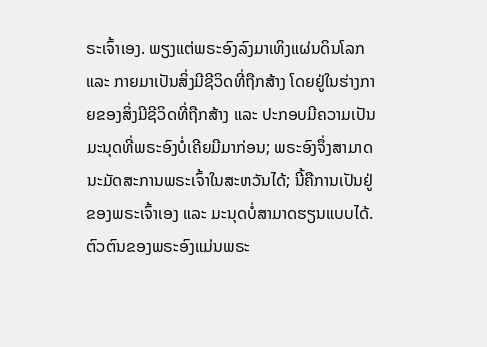ຣະເຈົ້າເອງ. ພຽງແຕ່ພຣະອົງລົງມາເທິງແຜ່ນດິນໂລກ ແລະ ກາຍມາເປັນສິ່ງມີຊີວິດທີ່ຖືກສ້າງ ໂດຍຢູ່ໃນຮ່າງກາຍຂອງສິ່ງມີຊີວິດທີ່ຖືກສ້າງ ແລະ ປະກອບມີຄວາມເປັນມະນຸດທີ່ພຣະອົງບໍ່ເຄີຍມີມາກ່ອນ; ພຣະອົງຈຶ່ງສາມາດນະມັດສະການພຣະເຈົ້າໃນສະຫວັນໄດ້; ນີ້ຄືການເປັນຢູ່ຂອງພຣະເຈົ້າເອງ ແລະ ມະນຸດບໍ່ສາມາດຮຽນແບບໄດ້. ຕົວຕົນຂອງພຣະອົງແມ່ນພຣະ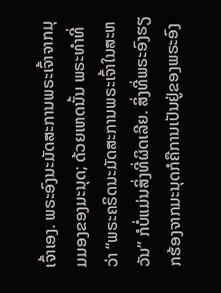ເຈົ້າເອງ. ພຣະອົງນະມັດສະການພຣະເຈົ້າຈາກມຸມມອງຂອງມະນຸດ; ດ້ວຍເຫດນັ້ນ ພຣະທຳທີ່ວ່າ “ພຣະຄຣິດນະມັດສະການພຣະເຈົ້າໃນສະຫວັນ” ກໍບໍ່ແມ່ນສິ່ງທີ່ຜິດເລີຍ. ສິ່ງທີ່ພຣະອົງຮຽກຮ້ອງຈາກມະນຸດກໍຄືການເປັນຢູ່ຂອງພຣະອົງ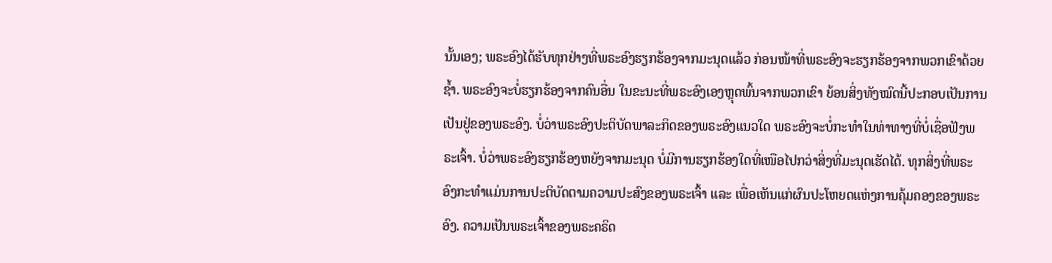ນັ້ນເອງ; ພຣະອົງໄດ້ຮັບທຸກຢ່າງທີ່ພຣະອົງຮຽກຮ້ອງຈາກມະນຸດແລ້ວ ກ່ອນໜ້າທີ່ພຣະອົງຈະຮຽກຮ້ອງຈາກພວກເຂົາດ້ວຍຊໍ້າ. ພຣະອົງຈະບໍ່ຮຽກຮ້ອງຈາກຄົນອື່ນ ໃນຂະນະທີ່ພຣະອົງເອງຫຼຸດພົ້ນຈາກພວກເຂົາ ຍ້ອນສິ່ງທັງໝົດນີ້ປະກອບເປັນການເປັນຢູ່ຂອງພຣະອົງ. ບໍ່ວ່າພຣະອົງປະຕິບັດພາລະກິດຂອງພຣະອົງແນວໃດ ພຣະອົງຈະບໍ່ກະທຳໃນທ່າທາງທີ່ບໍ່ເຊື່ອຟັງພຣະເຈົ້າ. ບໍ່ວ່າພຣະອົງຮຽກຮ້ອງຫຍັງຈາກມະນຸດ ບໍ່ມີການຮຽກຮ້ອງໃດທີ່ເໜືອໄປກວ່າສິ່ງທີ່ມະນຸດເຮັດໄດ້. ທຸກສິ່ງທີ່ພຣະອົງກະທຳແມ່ນການປະຕິບັດຕາມຄວາມປະສົງຂອງພຣະເຈົ້າ ແລະ ເພື່ອເຫັນແກ່ຜົນປະໂຫຍດແຫ່ງການຄຸ້ມຄອງຂອງພຣະອົງ. ຄວາມເປັນພຣະເຈົ້າຂອງພຣະຄຣິດ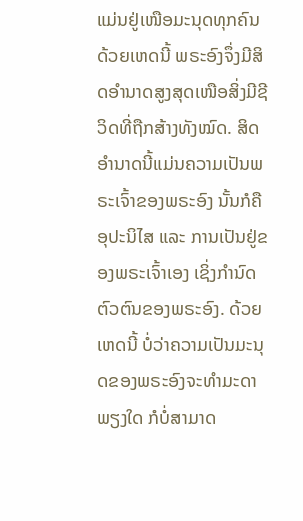ແມ່ນຢູ່ເໜືອມະນຸດທຸກຄົນ ດ້ວຍເຫດນີ້ ພຣະອົງຈຶ່ງມີສິດອຳນາດສູງສຸດເໜືອສິ່ງມີຊີວິດທີ່ຖືກສ້າງທັງໝົດ. ສິດອຳນາດນີ້ແມ່ນຄວາມເປັນພຣະເຈົ້າຂອງພຣະອົງ ນັ້ນກໍຄື ອຸປະນິໄສ ແລະ ການເປັນຢູ່ຂອງພຣະເຈົ້າເອງ ເຊິ່ງກຳນົດຕົວຕົນຂອງພຣະອົງ. ດ້ວຍເຫດນີ້ ບໍ່ວ່າຄວາມເປັນມະນຸດຂອງພຣະອົງຈະທຳມະດາພຽງໃດ ກໍບໍ່ສາມາດ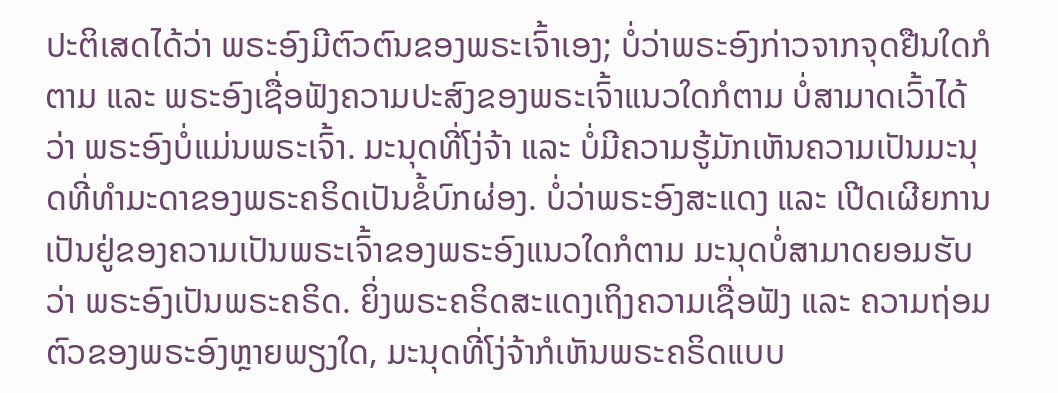ປະຕິເສດໄດ້ວ່າ ພຣະອົງມີຕົວຕົນຂອງພຣະເຈົ້າເອງ; ບໍ່ວ່າພຣະອົງກ່າວຈາກຈຸດຢືນໃດກໍຕາມ ແລະ ພຣະອົງເຊື່ອຟັງຄວາມປະສົງຂອງພຣະເຈົ້າແນວໃດກໍຕາມ ບໍ່ສາມາດເວົ້າໄດ້ວ່າ ພຣະອົງບໍ່ແມ່ນພຣະເຈົ້າ. ມະນຸດທີ່ໂງ່ຈ້າ ແລະ ບໍ່ມີຄວາມຮູ້ມັກເຫັນຄວາມເປັນມະນຸດທີ່ທຳມະດາຂອງພຣະຄຣິດເປັນຂໍ້ບົກຜ່ອງ. ບໍ່ວ່າພຣະອົງສະແດງ ແລະ ເປີດເຜີຍການເປັນຢູ່ຂອງຄວາມເປັນພຣະເຈົ້າຂອງພຣະອົງແນວໃດກໍຕາມ ມະນຸດບໍ່ສາມາດຍອມຮັບວ່າ ພຣະອົງເປັນພຣະຄຣິດ. ຍິ່ງພຣະຄຣິດສະແດງເຖິງຄວາມເຊື່ອຟັງ ແລະ ຄວາມຖ່ອມຕົວຂອງພຣະອົງຫຼາຍພຽງໃດ, ມະນຸດທີ່ໂງ່ຈ້າກໍເຫັນພຣະຄຣິດແບບ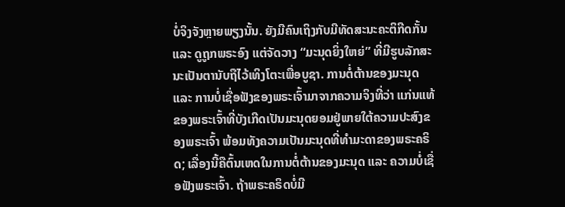ບໍ່ຈິງຈັງຫຼາຍພຽງນັ້ນ. ຍັງມີຄົນເຖິງກັບມີທັດສະນະຄະຕິກີດກັ້ນ ແລະ ດູຖູກພຣະອົງ ແຕ່ຈັດວາງ “ມະນຸດຍິ່ງໃຫຍ່” ທີ່ມີຮູບລັກສະນະເປັນຕານັບຖືໄວ້ເທິງໂຕະເພື່ອບູຊາ. ການຕໍ່ຕ້ານຂອງມະນຸດ ແລະ ການບໍ່ເຊື່ອຟັງຂອງພຣະເຈົ້າມາຈາກຄວາມຈິງທີ່ວ່າ ແກ່ນແທ້ຂອງພຣະເຈົ້າທີ່ບັງເກີດເປັນມະນຸດຍອມຢູ່ພາຍໃຕ້ຄວາມປະສົງຂອງພຣະເຈົ້າ ພ້ອມທັງຄວາມເປັນມະນຸດທີ່ທຳມະດາຂອງພຣະຄຣິດ; ເລື່ອງນີ້ຄືຕົ້ນເຫດໃນການຕໍ່ຕ້ານຂອງມະນຸດ ແລະ ຄວາມບໍ່ເຊື່ອຟັງພຣະເຈົ້າ. ຖ້າພຣະຄຣິດບໍ່ມີ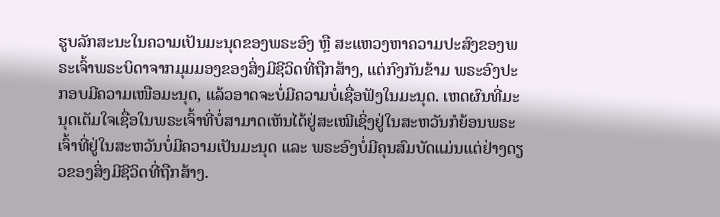ຮູບລັກສະນະໃນຄວາມເປັນມະນຸດຂອງພຣະອົງ ຫຼື ສະແຫວງຫາຄວາມປະສົງຂອງພຣະເຈົ້າພຣະບິດາຈາກມຸມມອງຂອງສິ່ງມີຊີວິດທີ່ຖືກສ້າງ, ແຕ່ກົງກັນຂ້າມ ພຣະອົງປະກອບມີຄວາມເໜືອມະນຸດ, ແລ້ວອາດຈະບໍ່ມີຄວາມບໍ່ເຊື່ອຟັງໃນມະນຸດ. ເຫດຜົນທີ່ມະນຸດເຕັມໃຈເຊື່ອໃນພຣະເຈົ້າທີ່ບໍ່ສາມາດເຫັນໄດ້ຢູ່ສະເໝີເຊິ່ງຢູ່ໃນສະຫວັນກໍຍ້ອນພຣະເຈົ້າທີ່ຢູ່ໃນສະຫວັນບໍ່ມີຄວາມເປັນມະນຸດ ແລະ ພຣະອົງບໍ່ມີຄຸນສົມບັດແມ່ນແຕ່ຢ່າງດຽວຂອງສິ່ງມີຊີວິດທີ່ຖືກສ້າງ.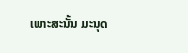ເພາະສະນັ້ນ ມະນຸດ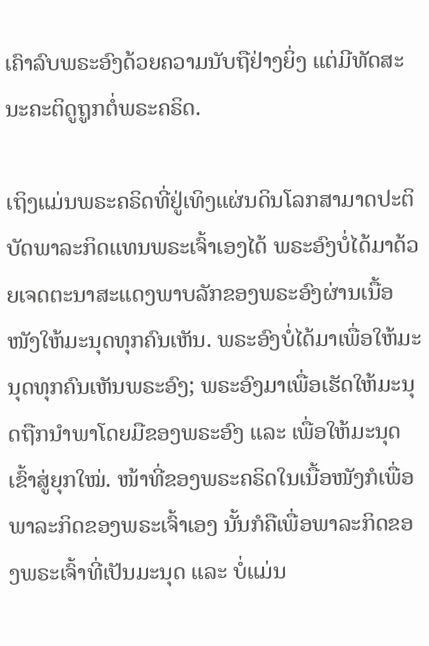ເຄົາລົບພຣະອົງດ້ວຍຄວາມນັບຖືຢ່າງຍິ່ງ ແຕ່ມີທັດສະນະຄະຕິດູຖູກຕໍ່ພຣະຄຣິດ.

ເຖິງແມ່ນພຣະຄຣິດທີ່ຢູ່ເທິງແຜ່ນດິນໂລກສາມາດປະຕິບັດພາລະກິດແທນພຣະເຈົ້າເອງໄດ້ ພຣະອົງບໍ່ໄດ້ມາດ້ວຍເຈດຕະນາສະແດງພາບລັກຂອງພຣະອົງຜ່ານເນື້ອໜັງໃຫ້ມະນຸດທຸກຄົນເຫັນ. ພຣະອົງບໍ່ໄດ້ມາເພື່ອໃຫ້ມະນຸດທຸກຄົນເຫັນພຣະອົງ; ພຣະອົງມາເພື່ອເຮັດໃຫ້ມະນຸດຖືກນໍາພາໂດຍມືຂອງພຣະອົງ ແລະ ເພື່ອໃຫ້ມະນຸດເຂົ້າສູ່ຍຸກໃໝ່. ໜ້າທີ່ຂອງພຣະຄຣິດໃນເນື້ອໜັງກໍເພື່ອພາລະກິດຂອງພຣະເຈົ້າເອງ ນັ້ນກໍຄືເພື່ອພາລະກິດຂອງພຣະເຈົ້າທີ່ເປັນມະນຸດ ແລະ ບໍ່ແມ່ນ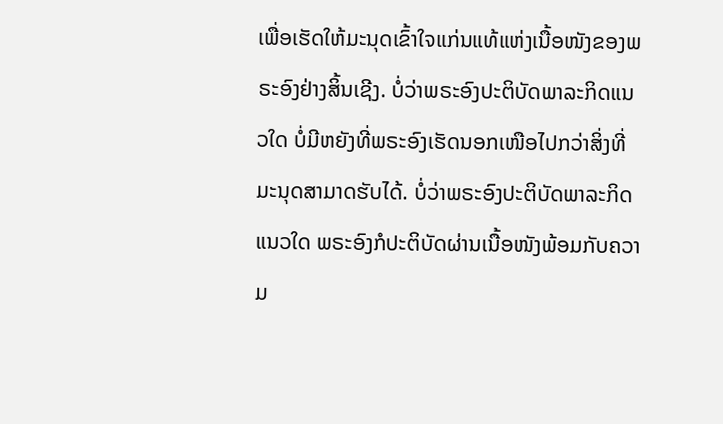ເພື່ອເຮັດໃຫ້ມະນຸດເຂົ້າໃຈແກ່ນແທ້ແຫ່ງເນື້ອໜັງຂອງພຣະອົງຢ່າງສິ້ນເຊີງ. ບໍ່ວ່າພຣະອົງປະຕິບັດພາລະກິດແນວໃດ ບໍ່ມີຫຍັງທີ່ພຣະອົງເຮັດນອກເໜືອໄປກວ່າສິ່ງທີ່ມະນຸດສາມາດຮັບໄດ້. ບໍ່ວ່າພຣະອົງປະຕິບັດພາລະກິດແນວໃດ ພຣະອົງກໍປະຕິບັດຜ່ານເນື້ອໜັງພ້ອມກັບຄວາມ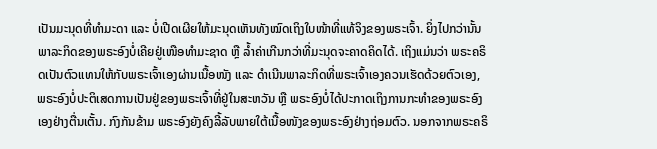ເປັນມະນຸດທີ່ທຳມະດາ ແລະ ບໍ່ເປີດເຜີຍໃຫ້ມະນຸດເຫັນທັງໝົດເຖິງໃບໜ້າທີ່ແທ້ຈິງຂອງພຣະເຈົ້າ. ຍິ່ງໄປກວ່ານັ້ນ ພາລະກິດຂອງພຣະອົງບໍ່ເຄີຍຢູ່ເໜືອທຳມະຊາດ ຫຼື ລໍ້າຄ່າເກີນກວ່າທີ່ມະນຸດຈະຄາດຄິດໄດ້. ເຖິງແມ່ນວ່າ ພຣະຄຣິດເປັນຕົວແທນໃຫ້ກັບພຣະເຈົ້າເອງຜ່ານເນື້ອໜັງ ແລະ ດໍາເນີນພາລະກິດທີ່ພຣະເຈົ້າເອງຄວນເຮັດດ້ວຍຕົວເອງ, ພຣະອົງບໍ່ປະຕິເສດການເປັນຢູ່ຂອງພຣະເຈົ້າທີ່ຢູ່ໃນສະຫວັນ ຫຼື ພຣະອົງບໍ່ໄດ້ປະກາດເຖິງການກະທຳຂອງພຣະອົງເອງຢ່າງຕື່ນເຕັ້ນ. ກົງກັນຂ້າມ ພຣະອົງຍັງຄົງລີ້ລັບພາຍໃຕ້ເນື້ອໜັງຂອງພຣະອົງຢ່າງຖ່ອມຕົວ. ນອກຈາກພຣະຄຣິ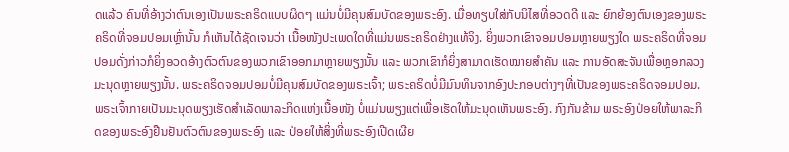ດແລ້ວ ຄົນທີ່ອ້າງວ່າຕົນເອງເປັນພຣະຄຣິດແບບຜິດໆ ແມ່ນບໍ່ມີຄຸນສົມບັດຂອງພຣະອົງ. ເມື່ອທຽບໃສ່ກັບນິໄສທີ່ອວດດີ ແລະ ຍົກຍ້ອງຕົນເອງຂອງພຣະຄຣິດທີ່ຈອມປອມເຫຼົ່ານັ້ນ ກໍເຫັນໄດ້ຊັດເຈນວ່າ ເນື້ອໜັງປະເພດໃດທີ່ແມ່ນພຣະຄຣິດຢ່າງແທ້ຈິງ. ຍິ່ງພວກເຂົາຈອມປອມຫຼາຍພຽງໃດ ພຣະຄຣິດທີ່ຈອມປອມດັ່ງກ່າວກໍຍິ່ງອວດອ້າງຕົວຕົນຂອງພວກເຂົາອອກມາຫຼາຍພຽງນັ້ນ ແລະ ພວກເຂົາກໍຍິ່ງສາມາດເຮັດໝາຍສຳຄັນ ແລະ ການອັດສະຈັນເພື່ອຫຼອກລວງມະນຸດຫຼາຍພຽງນັ້ນ. ພຣະຄຣິດຈອມປອມບໍ່ມີຄຸນສົມບັດຂອງພຣະເຈົ້າ; ພຣະຄຣິດບໍ່ມີມົນທິນຈາກອົງປະກອບຕ່າງໆທີ່ເປັນຂອງພຣະຄຣິດຈອມປອມ. ພຣະເຈົ້າກາຍເປັນມະນຸດພຽງເຮັດສໍາເລັດພາລະກິດແຫ່ງເນື້ອໜັງ ບໍ່ແມ່ນພຽງແຕ່ເພື່ອເຮັດໃຫ້ມະນຸດເຫັນພຣະອົງ. ກົງກັນຂ້າມ ພຣະອົງປ່ອຍໃຫ້ພາລະກິດຂອງພຣະອົງຢືນຢັນຕົວຕົນຂອງພຣະອົງ ແລະ ປ່ອຍໃຫ້ສິ່ງທີ່ພຣະອົງເປີດເຜີຍ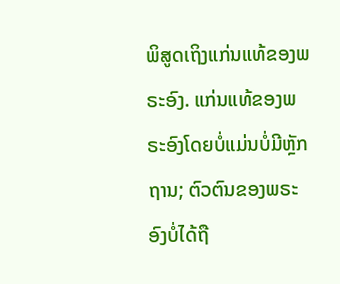ພິສູດເຖິງແກ່ນແທ້ຂອງພຣະອົງ. ແກ່ນແທ້ຂອງພຣະອົງໂດຍບໍ່ແມ່ນບໍ່ມີຫຼັກຖານ; ຕົວຕົນຂອງພຣະອົງບໍ່ໄດ້ຖື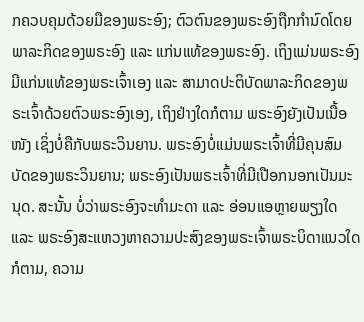ກຄວບຄຸມດ້ວຍມືຂອງພຣະອົງ; ຕົວຕົນຂອງພຣະອົງຖືກກຳນົດໂດຍພາລະກິດຂອງພຣະອົງ ແລະ ແກ່ນແທ້ຂອງພຣະອົງ. ເຖິງແມ່ນພຣະອົງມີແກ່ນແທ້ຂອງພຣະເຈົ້າເອງ ແລະ ສາມາດປະຕິບັດພາລະກິດຂອງພຣະເຈົ້າດ້ວຍຕົວພຣະອົງເອງ, ເຖິງຢ່າງໃດກໍຕາມ ພຣະອົງຍັງເປັນເນື້ອໜັງ ເຊິ່ງບໍ່ຄືກັບພຣະວິນຍານ. ພຣະອົງບໍ່ແມ່ນພຣະເຈົ້າທີ່ມີຄຸນສົມບັດຂອງພຣະວິນຍານ; ພຣະອົງເປັນພຣະເຈົ້າທີ່ມີເປືອກນອກເປັນມະນຸດ. ສະນັ້ນ ບໍ່ວ່າພຣະອົງຈະທຳມະດາ ແລະ ອ່ອນແອຫຼາຍພຽງໃດ ແລະ ພຣະອົງສະແຫວງຫາຄວາມປະສົງຂອງພຣະເຈົ້າພຣະບິດາແນວໃດກໍຕາມ, ຄວາມ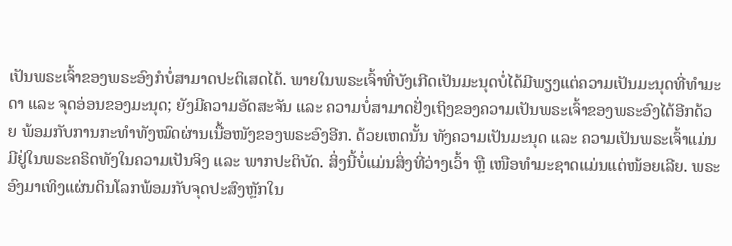ເປັນພຣະເຈົ້າຂອງພຣະອົງກໍບໍ່ສາມາດປະຕິເສດໄດ້. ພາຍໃນພຣະເຈົ້າທີ່ບັງເກີດເປັນມະນຸດບໍ່ໄດ້ມີພຽງແຕ່ຄວາມເປັນມະນຸດທີ່ທຳມະດາ ແລະ ຈຸດອ່ອນຂອງມະນຸດ; ຍັງມີຄວາມອັດສະຈັນ ແລະ ຄວາມບໍ່ສາມາດຢັ່ງເຖິງຂອງຄວາມເປັນພຣະເຈົ້າຂອງພຣະອົງໄດ້ອີກດ້ວຍ ພ້ອມກັບການກະທຳທັງໝົດຜ່ານເນື້ອໜັງຂອງພຣະອົງອີກ. ດ້ວຍເຫດນັ້ນ ທັງຄວາມເປັນມະນຸດ ແລະ ຄວາມເປັນພຣະເຈົ້າແມ່ນມີຢູ່ໃນພຣະຄຣິດທັງໃນຄວາມເປັນຈິງ ແລະ ພາກປະຕິບັດ. ສິ່ງນີ້ບໍ່ແມ່ນສິ່ງທີ່ວ່າງເວົ້າ ຫຼື ເໜືອທຳມະຊາດແມ່ນແຕ່ໜ້ອຍເລີຍ. ພຣະອົງມາເທິງແຜ່ນດິນໂລກພ້ອມກັບຈຸດປະສົງຫຼັກໃນ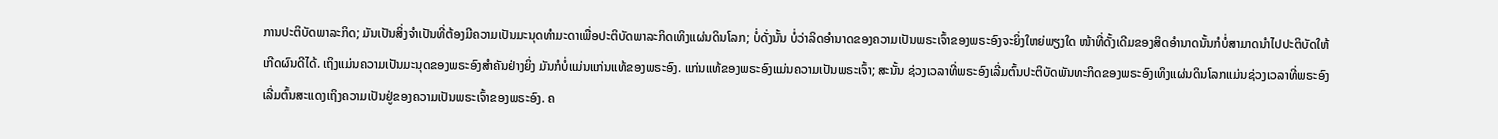ການປະຕິບັດພາລະກິດ; ມັນເປັນສິ່ງຈໍາເປັນທີ່ຕ້ອງມີຄວາມເປັນມະນຸດທຳມະດາເພື່ອປະຕິບັດພາລະກິດເທິງແຜ່ນດິນໂລກ; ບໍ່ດັ່ງນັ້ນ ບໍ່ວ່າລິດອຳນາດຂອງຄວາມເປັນພຣະເຈົ້າຂອງພຣະອົງຈະຍິ່ງໃຫຍ່ພຽງໃດ ໜ້າທີ່ດັ້ງເດີມຂອງສິດອຳນາດນັ້ນກໍບໍ່ສາມາດນໍາໄປປະຕິບັດໃຫ້ເກີດຜົນດີໄດ້. ເຖິງແມ່ນຄວາມເປັນມະນຸດຂອງພຣະອົງສຳຄັນຢ່າງຍິ່ງ ມັນກໍບໍ່ແມ່ນແກ່ນແທ້ຂອງພຣະອົງ. ແກ່ນແທ້ຂອງພຣະອົງແມ່ນຄວາມເປັນພຣະເຈົ້າ; ສະນັ້ນ ຊ່ວງເວລາທີ່ພຣະອົງເລີ່ມຕົ້ນປະຕິບັດພັນທະກິດຂອງພຣະອົງເທິງແຜ່ນດິນໂລກແມ່ນຊ່ວງເວລາທີ່ພຣະອົງເລີ່ມຕົ້ນສະແດງເຖິງຄວາມເປັນຢູ່ຂອງຄວາມເປັນພຣະເຈົ້າຂອງພຣະອົງ. ຄ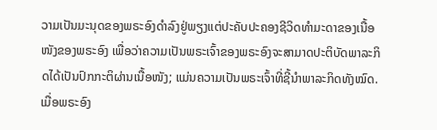ວາມເປັນມະນຸດຂອງພຣະອົງດຳລົງຢູ່ພຽງແຕ່ປະຄັບປະຄອງຊີວິດທຳມະດາຂອງເນື້ອໜັງຂອງພຣະອົງ ເພື່ອວ່າຄວາມເປັນພຣະເຈົ້າຂອງພຣະອົງຈະສາມາດປະຕິບັດພາລະກິດໄດ້ເປັນປົກກະຕິຜ່ານເນື້ອໜັງ; ແມ່ນຄວາມເປັນພຣະເຈົ້າທີ່ຊີ້ນຳພາລະກິດທັງໝົດ. ເມື່ອພຣະອົງ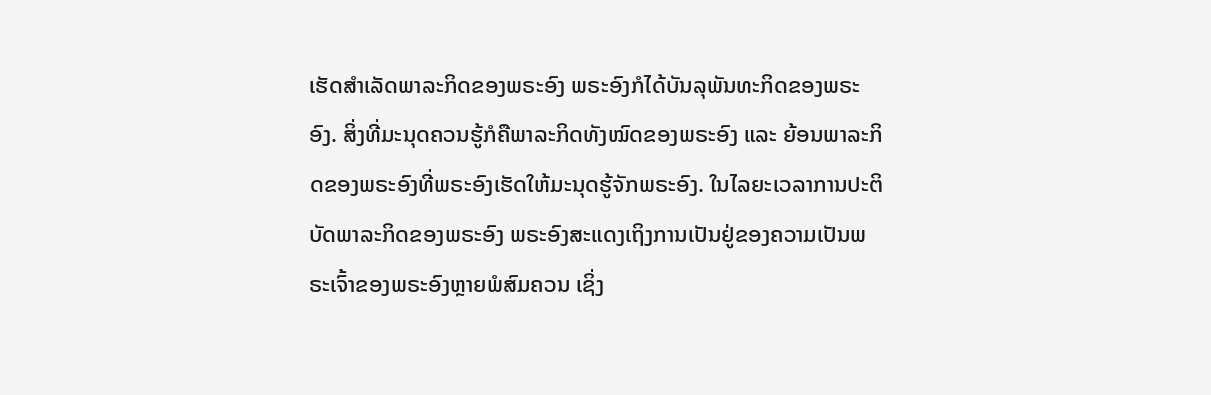ເຮັດສໍາເລັດພາລະກິດຂອງພຣະອົງ ພຣະອົງກໍໄດ້ບັນລຸພັນທະກິດຂອງພຣະອົງ. ສິ່ງທີ່ມະນຸດຄວນຮູ້ກໍຄືພາລະກິດທັງໝົດຂອງພຣະອົງ ແລະ ຍ້ອນພາລະກິດຂອງພຣະອົງທີ່ພຣະອົງເຮັດໃຫ້ມະນຸດຮູ້ຈັກພຣະອົງ. ໃນໄລຍະເວລາການປະຕິບັດພາລະກິດຂອງພຣະອົງ ພຣະອົງສະແດງເຖິງການເປັນຢູ່ຂອງຄວາມເປັນພຣະເຈົ້າຂອງພຣະອົງຫຼາຍພໍສົມຄວນ ເຊິ່ງ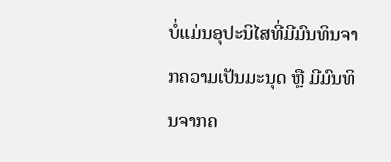ບໍ່ແມ່ນອຸປະນິໄສທີ່ມີມົນທິນຈາກຄວາມເປັນມະນຸດ ຫຼື ມີມົນທິນຈາກຄ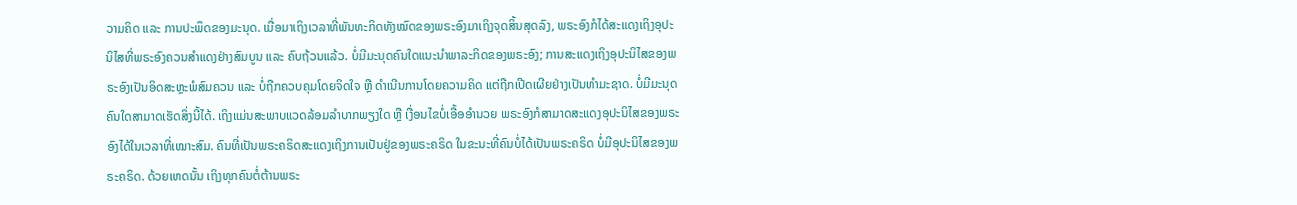ວາມຄິດ ແລະ ການປະພຶດຂອງມະນຸດ. ເມື່ອມາເຖິງເວລາທີ່ພັນທະກິດທັງໝົດຂອງພຣະອົງມາເຖິງຈຸດສິ້ນສຸດລົງ, ພຣະອົງກໍໄດ້ສະແດງເຖິງອຸປະນິໄສທີ່ພຣະອົງຄວນສຳແດງຢ່າງສົມບູນ ແລະ ຄົບຖ້ວນແລ້ວ. ບໍ່ມີມະນຸດຄົນໃດແນະນໍາພາລະກິດຂອງພຣະອົງ; ການສະແດງເຖິງອຸປະນິໄສຂອງພຣະອົງເປັນອິດສະຫຼະພໍສົມຄວນ ແລະ ບໍ່ຖືກຄວບຄຸມໂດຍຈິດໃຈ ຫຼື ດຳເນີນການໂດຍຄວາມຄິດ ແຕ່ຖືກເປີດເຜີຍຢ່າງເປັນທຳມະຊາດ. ບໍ່ມີມະນຸດຄົນໃດສາມາດເຮັດສິ່ງນີ້ໄດ້. ເຖິງແມ່ນສະພາບແວດລ້ອມລຳບາກພຽງໃດ ຫຼື ເງື່ອນໄຂບໍ່ເອື້ອອຳນວຍ ພຣະອົງກໍສາມາດສະແດງອຸປະນິໄສຂອງພຣະອົງໄດ້ໃນເວລາທີ່ເໝາະສົມ. ຄົນທີ່ເປັນພຣະຄຣິດສະແດງເຖິງການເປັນຢູ່ຂອງພຣະຄຣິດ ໃນຂະນະທີ່ຄົນບໍ່ໄດ້ເປັນພຣະຄຣິດ ບໍ່ມີອຸປະນິໄສຂອງພຣະຄຣິດ. ດ້ວຍເຫດນັ້ນ ເຖິງທຸກຄົນຕໍ່ຕ້ານພຣະ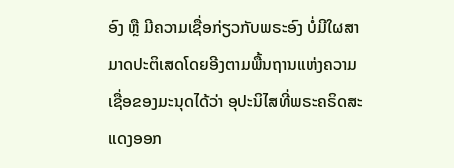ອົງ ຫຼື ມີຄວາມເຊື່ອກ່ຽວກັບພຣະອົງ ບໍ່ມີໃຜສາມາດປະຕິເສດໂດຍອີງຕາມພື້ນຖານແຫ່ງຄວາມເຊື່ອຂອງມະນຸດໄດ້ວ່າ ອຸປະນິໄສທີ່ພຣະຄຣິດສະແດງອອກ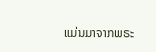ແມ່ນມາຈາກພຣະ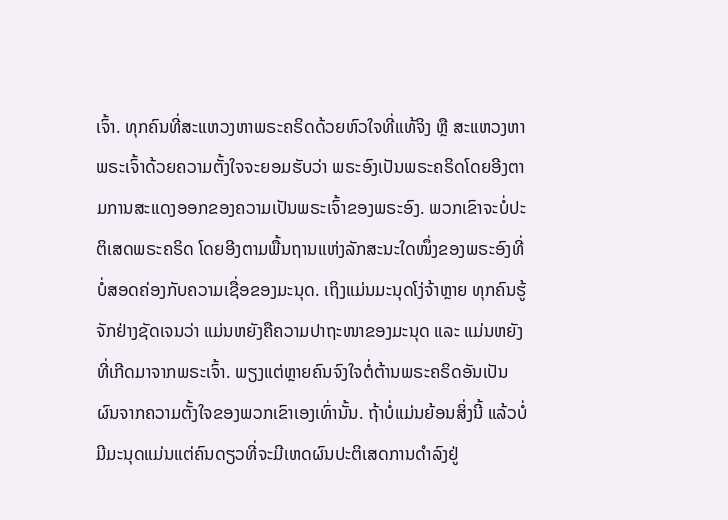ເຈົ້າ. ທຸກຄົນທີ່ສະແຫວງຫາພຣະຄຣິດດ້ວຍຫົວໃຈທີ່ແທ້ຈິງ ຫຼື ສະແຫວງຫາພຣະເຈົ້າດ້ວຍຄວາມຕັ້ງໃຈຈະຍອມຮັບວ່າ ພຣະອົງເປັນພຣະຄຣິດໂດຍອີງຕາມການສະແດງອອກຂອງຄວາມເປັນພຣະເຈົ້າຂອງພຣະອົງ. ພວກເຂົາຈະບໍ່ປະຕິເສດພຣະຄຣິດ ໂດຍອີງຕາມພື້ນຖານແຫ່ງລັກສະນະໃດໜຶ່ງຂອງພຣະອົງທີ່ບໍ່ສອດຄ່ອງກັບຄວາມເຊື່ອຂອງມະນຸດ. ເຖິງແມ່ນມະນຸດໂງ່ຈ້າຫຼາຍ ທຸກຄົນຮູ້ຈັກຢ່າງຊັດເຈນວ່າ ແມ່ນຫຍັງຄືຄວາມປາຖະໜາຂອງມະນຸດ ແລະ ແມ່ນຫຍັງທີ່ເກີດມາຈາກພຣະເຈົ້າ. ພຽງແຕ່ຫຼາຍຄົນຈົງໃຈຕໍ່ຕ້ານພຣະຄຣິດອັນເປັນຜົນຈາກຄວາມຕັ້ງໃຈຂອງພວກເຂົາເອງເທົ່ານັ້ນ. ຖ້າບໍ່ແມ່ນຍ້ອນສິ່ງນີ້ ແລ້ວບໍ່ມີມະນຸດແມ່ນແຕ່ຄົນດຽວທີ່ຈະມີເຫດຜົນປະຕິເສດການດຳລົງຢູ່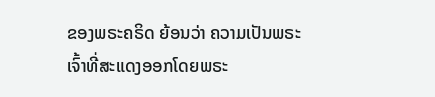ຂອງພຣະຄຣິດ ຍ້ອນວ່າ ຄວາມເປັນພຣະເຈົ້າທີ່ສະແດງອອກໂດຍພຣະ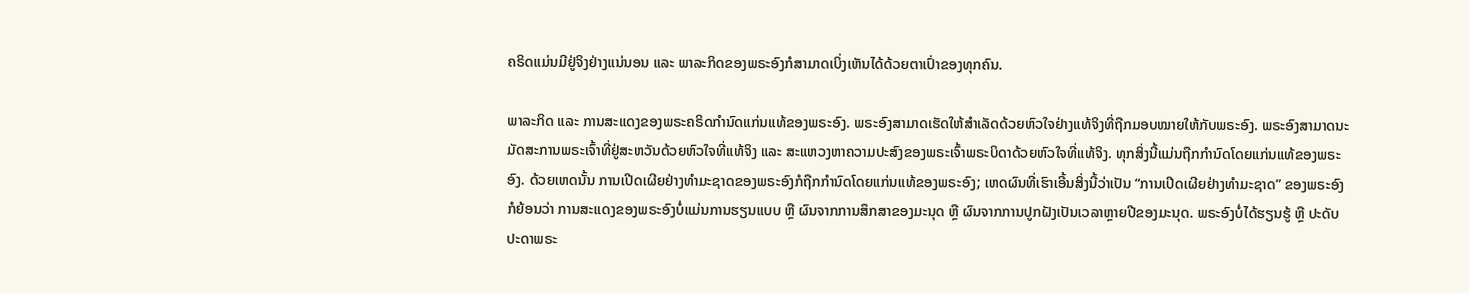ຄຣິດແມ່ນມີຢູ່ຈິງຢ່າງແນ່ນອນ ແລະ ພາລະກິດຂອງພຣະອົງກໍສາມາດເບິ່ງເຫັນໄດ້ດ້ວຍຕາເປົ່າຂອງທຸກຄົນ.

ພາລະກິດ ແລະ ການສະແດງຂອງພຣະຄຣິດກຳນົດແກ່ນແທ້ຂອງພຣະອົງ. ພຣະອົງສາມາດເຮັດໃຫ້ສໍາເລັດດ້ວຍຫົວໃຈຢ່າງແທ້ຈິງທີ່ຖືກມອບໝາຍໃຫ້ກັບພຣະອົງ. ພຣະອົງສາມາດນະມັດສະການພຣະເຈົ້າທີ່ຢູ່ສະຫວັນດ້ວຍຫົວໃຈທີ່ແທ້ຈິງ ແລະ ສະແຫວງຫາຄວາມປະສົງຂອງພຣະເຈົ້າພຣະບິດາດ້ວຍຫົວໃຈທີ່ແທ້ຈິງ. ທຸກສິ່ງນີ້ແມ່ນຖືກກຳນົດໂດຍແກ່ນແທ້ຂອງພຣະອົງ. ດ້ວຍເຫດນັ້ນ ການເປີດເຜີຍຢ່າງທຳມະຊາດຂອງພຣະອົງກໍຖືກກຳນົດໂດຍແກ່ນແທ້ຂອງພຣະອົງ; ເຫດຜົນທີ່ເຮົາເອີ້ນສິ່ງນີ້ວ່າເປັນ “ການເປີດເຜີຍຢ່າງທຳມະຊາດ” ຂອງພຣະອົງ ກໍຍ້ອນວ່າ ການສະແດງຂອງພຣະອົງບໍ່ແມ່ນການຮຽນແບບ ຫຼື ຜົນຈາກການສຶກສາຂອງມະນຸດ ຫຼື ຜົນຈາກການປູກຝັງເປັນເວລາຫຼາຍປີຂອງມະນຸດ. ພຣະອົງບໍ່ໄດ້ຮຽນຮູ້ ຫຼື ປະດັບປະດາພຣະ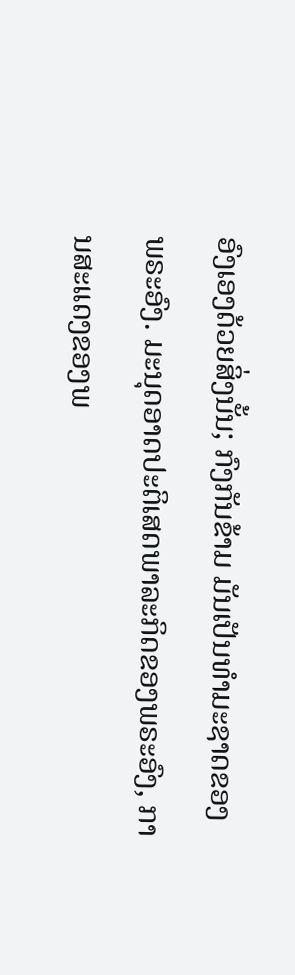ອົງເອງດ້ວຍສິ່ງນັ້ນ; ກົງກັນຂ້າມ ມັນເປັນທໍາມະຊາດຂອງພຣະອົງ. ມະນຸດອາດປະຕິເສດພາລະກິດຂອງພຣະອົງ, ການສະແດງຂອງພ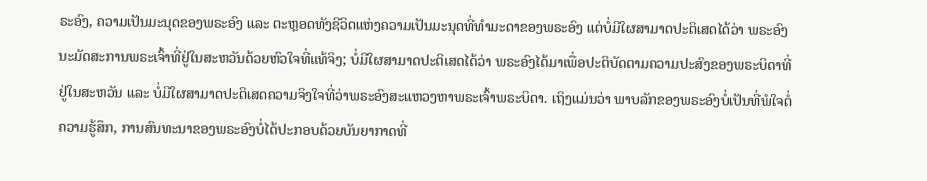ຣະອົງ, ຄວາມເປັນມະນຸດຂອງພຣະອົງ ແລະ ຕະຫຼອດທັງຊີວິດແຫ່ງຄວາມເປັນມະນຸດທີ່ທຳມະດາຂອງພຣະອົງ ແຕ່ບໍ່ມີໃຜສາມາດປະຕິເສດໄດ້ວ່າ ພຣະອົງນະມັດສະການພຣະເຈົ້າທີ່ຢູ່ໃນສະຫວັນດ້ວຍຫົວໃຈທີ່ແທ້ຈິງ; ບໍ່ມີໃຜສາມາດປະຕິເສດໄດ້ວ່າ ພຣະອົງໄດ້ມາເພື່ອປະຕິບັດຕາມຄວາມປະສົງຂອງພຣະບິດາທີ່ຢູ່ໃນສະຫວັນ ແລະ ບໍ່ມີໃຜສາມາດປະຕິເສດຄວາມຈິງໃຈທີ່ວ່າພຣະອົງສະແຫວງຫາພຣະເຈົ້າພຣະບິດາ. ເຖິງແມ່ນວ່າ ພາບລັກຂອງພຣະອົງບໍ່ເປັນທີ່ພໍໃຈຕໍ່ຄວາມຮູ້ສຶກ, ການສົນທະນາຂອງພຣະອົງບໍ່ໄດ້ປະກອບດ້ວຍບັນຍາກາດທີ່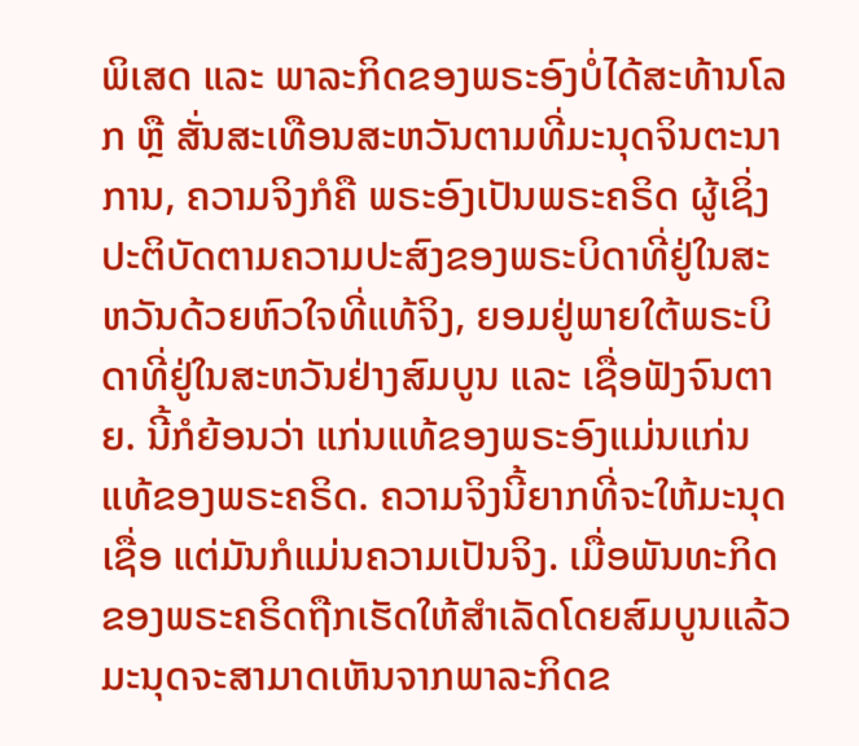ພິເສດ ແລະ ພາລະກິດຂອງພຣະອົງບໍ່ໄດ້ສະທ້ານໂລກ ຫຼື ສັ່ນສະເທືອນສະຫວັນຕາມທີ່ມະນຸດຈິນຕະນາການ, ຄວາມຈິງກໍຄື ພຣະອົງເປັນພຣະຄຣິດ ຜູ້ເຊິ່ງປະຕິບັດຕາມຄວາມປະສົງຂອງພຣະບິດາທີ່ຢູ່ໃນສະຫວັນດ້ວຍຫົວໃຈທີ່ແທ້ຈິງ, ຍອມຢູ່ພາຍໃຕ້ພຣະບິດາທີ່ຢູ່ໃນສະຫວັນຢ່າງສົມບູນ ແລະ ເຊື່ອຟັງຈົນຕາຍ. ນີ້ກໍຍ້ອນວ່າ ແກ່ນແທ້ຂອງພຣະອົງແມ່ນແກ່ນແທ້ຂອງພຣະຄຣິດ. ຄວາມຈິງນີ້ຍາກທີ່ຈະໃຫ້ມະນຸດເຊື່ອ ແຕ່ມັນກໍແມ່ນຄວາມເປັນຈິງ. ເມື່ອພັນທະກິດຂອງພຣະຄຣິດຖືກເຮັດໃຫ້ສໍາເລັດໂດຍສົມບູນແລ້ວ ມະນຸດຈະສາມາດເຫັນຈາກພາລະກິດຂ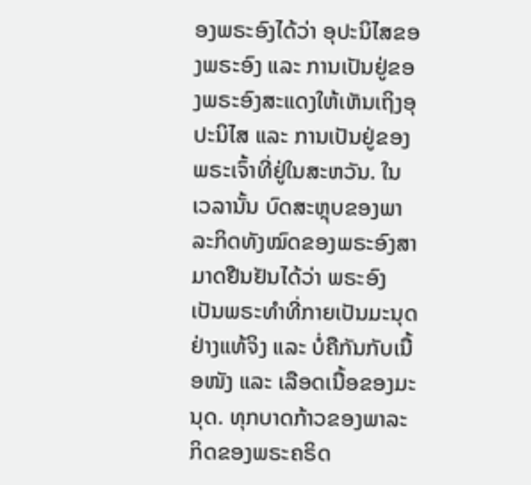ອງພຣະອົງໄດ້ວ່າ ອຸປະນິໄສຂອງພຣະອົງ ແລະ ການເປັນຢູ່ຂອງພຣະອົງສະແດງໃຫ້ເຫັນເຖິງອຸປະນິໄສ ແລະ ການເປັນຢູ່ຂອງພຣະເຈົ້າທີ່ຢູ່ໃນສະຫວັນ. ໃນເວລານັ້ນ ບົດສະຫຼຸບຂອງພາລະກິດທັງໝົດຂອງພຣະອົງສາມາດຢືນຢັນໄດ້ວ່າ ພຣະອົງເປັນພຣະທຳທີ່ກາຍເປັນມະນຸດຢ່າງແທ້ຈິງ ແລະ ບໍ່ຄືກັນກັບເນື້ອໜັງ ແລະ ເລືອດເນື້ອຂອງມະນຸດ. ທຸກບາດກ້າວຂອງພາລະກິດຂອງພຣະຄຣິດ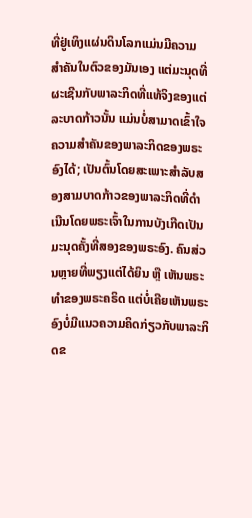ທີ່ຢູ່ເທິງແຜ່ນດິນໂລກແມ່ນມີຄວາມສໍາຄັນໃນຕົວຂອງມັນເອງ ແຕ່ມະນຸດທີ່ຜະເຊີນກັບພາລະກິດທີ່ແທ້ຈິງຂອງແຕ່ລະບາດກ້າວນັ້ນ ແມ່ນບໍ່ສາມາດເຂົ້າໃຈຄວາມສໍາຄັນຂອງພາລະກິດຂອງພຣະອົງໄດ້; ເປັນຕົ້ນໂດຍສະເພາະສຳລັບສອງສາມບາດກ້າວຂອງພາລະກິດທີ່ດໍາເນີນໂດຍພຣະເຈົ້າໃນການບັງເກີດເປັນມະນຸດຄັ້ງທີ່ສອງຂອງພຣະອົງ. ຄົນສ່ວນຫຼາຍທີ່ພຽງແຕ່ໄດ້ຍິນ ຫຼື ເຫັນພຣະທຳຂອງພຣະຄຣິດ ແຕ່ບໍ່ເຄີຍເຫັນພຣະອົງບໍ່ມີແນວຄວາມຄິດກ່ຽວກັບພາລະກິດຂ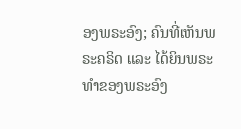ອງພຣະອົງ; ຄົນທີ່ເຫັນພຣະຄຣິດ ແລະ ໄດ້ຍິນພຣະທຳຂອງພຣະອົງ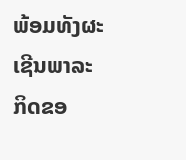ພ້ອມທັງຜະເຊີນພາລະກິດຂອ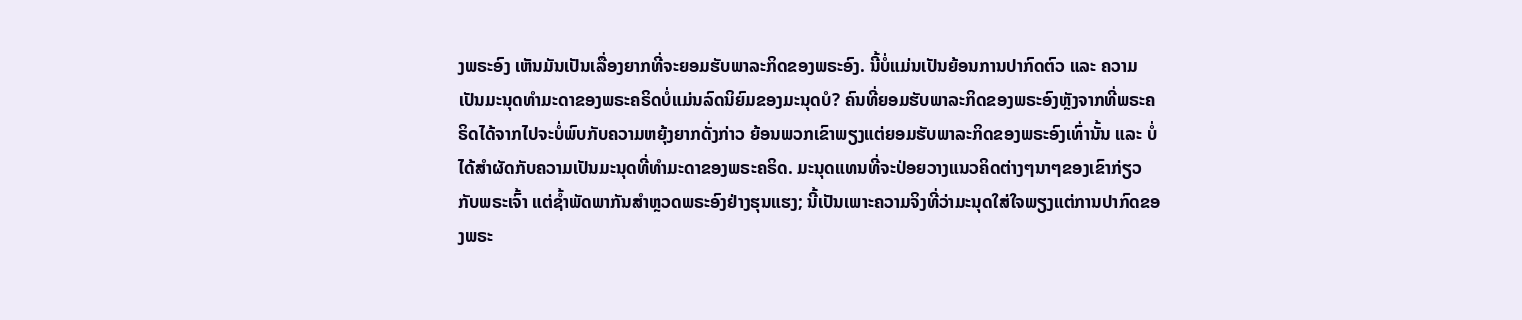ງພຣະອົງ ເຫັນມັນເປັນເລື່ອງຍາກທີ່ຈະຍອມຮັບພາລະກິດຂອງພຣະອົງ. ນີ້ບໍ່ແມ່ນເປັນຍ້ອນການປາກົດຕົວ ແລະ ຄວາມເປັນມະນຸດທຳມະດາຂອງພຣະຄຣິດບໍ່ແມ່ນລົດນິຍົມຂອງມະນຸດບໍ? ຄົນທີ່ຍອມຮັບພາລະກິດຂອງພຣະອົງຫຼັງຈາກທີ່ພຣະຄຣິດໄດ້ຈາກໄປຈະບໍ່ພົບກັບຄວາມຫຍຸ້ງຍາກດັ່ງກ່າວ ຍ້ອນພວກເຂົາພຽງແຕ່ຍອມຮັບພາລະກິດຂອງພຣະອົງເທົ່ານັ້ນ ແລະ ບໍ່ໄດ້ສໍາຜັດກັບຄວາມເປັນມະນຸດທີ່ທຳມະດາຂອງພຣະຄຣິດ. ມະນຸດແທນທີ່ຈະປ່ອຍວາງແນວຄິດຕ່າງໆນາໆຂອງເຂົາກ່ຽວກັບພຣະເຈົ້າ ແຕ່ຊໍ້າພັດພາກັນສໍາຫຼວດພຣະອົງຢ່າງຮຸນແຮງ; ນີ້ເປັນເພາະຄວາມຈິງທີ່ວ່າມະນຸດໃສ່ໃຈພຽງແຕ່ການປາກົດຂອງພຣະ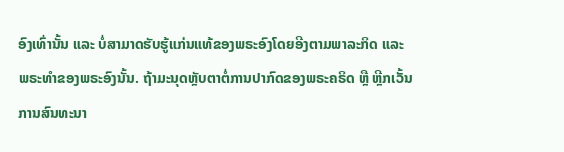ອົງເທົ່ານັ້ນ ແລະ ບໍ່ສາມາດຮັບຮູ້ແກ່ນແທ້ຂອງພຣະອົງໂດຍອີງຕາມພາລະກິດ ແລະ ພຣະທຳຂອງພຣະອົງນັ້ນ. ຖ້າມະນຸດຫຼັບຕາຕໍ່ການປາກົດຂອງພຣະຄຣິດ ຫຼື ຫຼີກເວັ້ນການສົນທະນາ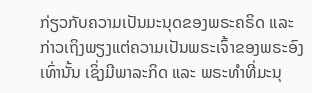ກ່ຽວກັບຄວາມເປັນມະນຸດຂອງພຣະຄຣິດ ແລະ ກ່າວເຖິງພຽງແຕ່ຄວາມເປັນພຣະເຈົ້າຂອງພຣະອົງເທົ່ານັ້ນ ເຊິ່ງມີພາລະກິດ ແລະ ພຣະທຳທີ່ມະນຸ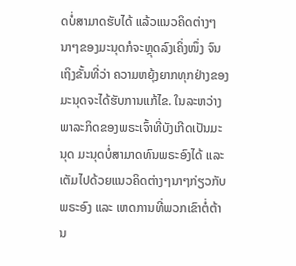ດບໍ່ສາມາດຮັບໄດ້ ແລ້ວແນວຄິດຕ່າງໆນາໆຂອງມະນຸດກໍຈະຫຼຸດລົງເຄິ່ງໜຶ່ງ ຈົນເຖິງຂັ້ນທີ່ວ່າ ຄວາມຫຍຸ້ງຍາກທຸກຢ່າງຂອງມະນຸດຈະໄດ້ຮັບການແກ້ໄຂ. ໃນລະຫວ່າງພາລະກິດຂອງພຣະເຈົ້າທີ່ບັງເກີດເປັນມະນຸດ ມະນຸດບໍ່ສາມາດທົນພຣະອົງໄດ້ ແລະ ເຕັມໄປດ້ວຍແນວຄິດຕ່າງໆນາໆກ່ຽວກັບພຣະອົງ ແລະ ເຫດການທີ່ພວກເຂົາຕໍ່ຕ້ານ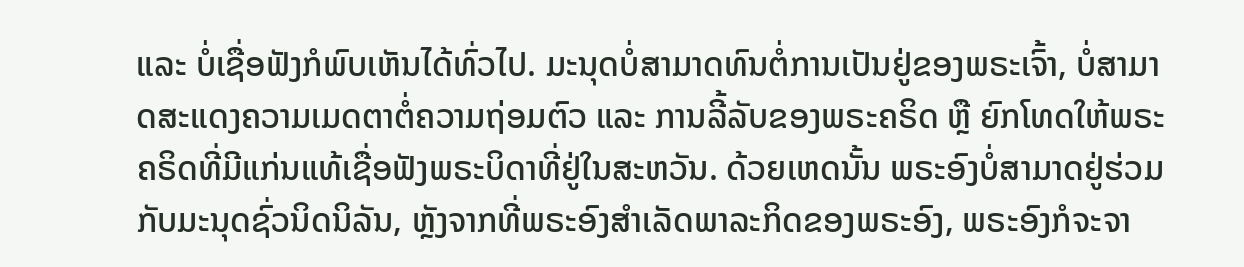ແລະ ບໍ່ເຊື່ອຟັງກໍພົບເຫັນໄດ້ທົ່ວໄປ. ມະນຸດບໍ່ສາມາດທົນຕໍ່ການເປັນຢູ່ຂອງພຣະເຈົ້າ, ບໍ່ສາມາດສະແດງຄວາມເມດຕາຕໍ່ຄວາມຖ່ອມຕົວ ແລະ ການລີ້ລັບຂອງພຣະຄຣິດ ຫຼື ຍົກໂທດໃຫ້ພຣະຄຣິດທີ່ມີແກ່ນແທ້ເຊື່ອຟັງພຣະບິດາທີ່ຢູ່ໃນສະຫວັນ. ດ້ວຍເຫດນັ້ນ ພຣະອົງບໍ່ສາມາດຢູ່ຮ່ວມກັບມະນຸດຊົ່ວນິດນິລັນ, ຫຼັງຈາກທີ່ພຣະອົງສຳເລັດພາລະກິດຂອງພຣະອົງ, ພຣະອົງກໍຈະຈາ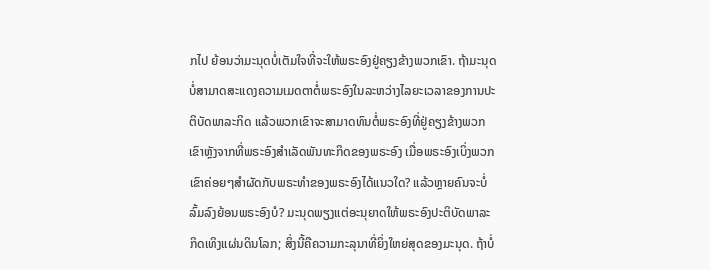ກໄປ ຍ້ອນວ່າມະນຸດບໍ່ເຕັມໃຈທີ່ຈະໃຫ້ພຣະອົງຢູ່ຄຽງຂ້າງພວກເຂົາ. ຖ້າມະນຸດບໍ່ສາມາດສະແດງຄວາມເມດຕາຕໍ່ພຣະອົງໃນລະຫວ່າງໄລຍະເວລາຂອງການປະຕິບັດພາລະກິດ ແລ້ວພວກເຂົາຈະສາມາດທົນຕໍ່ພຣະອົງທີ່ຢູ່ຄຽງຂ້າງພວກເຂົາຫຼັງຈາກທີ່ພຣະອົງສຳເລັດພັນທະກິດຂອງພຣະອົງ ເມື່ອພຣະອົງເບິ່ງພວກເຂົາຄ່ອຍໆສໍາຜັດກັບພຣະທຳຂອງພຣະອົງໄດ້ແນວໃດ? ແລ້ວຫຼາຍຄົນຈະບໍ່ລົ້ມລົງຍ້ອນພຣະອົງບໍ? ມະນຸດພຽງແຕ່ອະນຸຍາດໃຫ້ພຣະອົງປະຕິບັດພາລະກິດເທິງແຜ່ນດິນໂລກ; ສິ່ງນີ້ຄືຄວາມກະລຸນາທີ່ຍິ່ງໃຫຍ່ສຸດຂອງມະນຸດ. ຖ້າບໍ່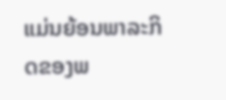ແມ່ນຍ້ອນພາລະກິດຂອງພ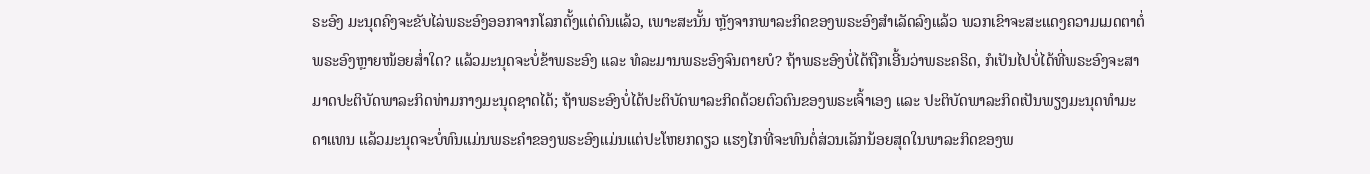ຣະອົງ ມະນຸດຄົງຈະຂັບໄລ່ພຣະອົງອອກຈາກໂລກຕັ້ງແຕ່ດົນແລ້ວ, ເພາະສະນັ້ນ ຫຼັງຈາກພາລະກິດຂອງພຣະອົງສໍາເລັດລົງແລ້ວ ພວກເຂົາຈະສະແດງຄວາມເມດຕາຕໍ່ພຣະອົງຫຼາຍໜ້ອຍສໍ່າໃດ? ແລ້ວມະນຸດຈະບໍ່ຂ້າພຣະອົງ ແລະ ທໍລະມານພຣະອົງຈົນຕາຍບໍ? ຖ້າພຣະອົງບໍ່ໄດ້ຖືກເອີ້ນວ່າພຣະຄຣິດ, ກໍເປັນໄປບໍ່ໄດ້ທີ່ພຣະອົງຈະສາມາດປະຕິບັດພາລະກິດທ່າມກາງມະນຸດຊາດໄດ້; ຖ້າພຣະອົງບໍ່ໄດ້ປະຕິບັດພາລະກິດດ້ວຍຕົວຕົນຂອງພຣະເຈົ້າເອງ ແລະ ປະຕິບັດພາລະກິດເປັນພຽງມະນຸດທຳມະດາແທນ ແລ້ວມະນຸດຈະບໍ່ທົນແມ່ນພຣະຄຳຂອງພຣະອົງແມ່ນແຕ່ປະໂຫຍກດຽວ ແຮງໄກທີ່ຈະທົນຕໍ່ສ່ວນເລັກນ້ອຍສຸດໃນພາລະກິດຂອງພ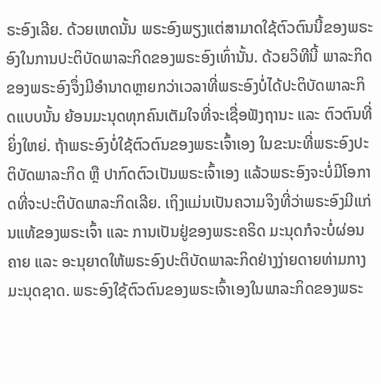ຣະອົງເລີຍ. ດ້ວຍເຫດນັ້ນ ພຣະອົງພຽງແຕ່ສາມາດໃຊ້ຕົວຕົນນີ້ຂອງພຣະອົງໃນການປະຕິບັດພາລະກິດຂອງພຣະອົງເທົ່ານັ້ນ. ດ້ວຍວິທີນີ້ ພາລະກິດຂອງພຣະອົງຈຶ່ງມີອຳນາດຫຼາຍກວ່າເວລາທີ່ພຣະອົງບໍ່ໄດ້ປະຕິບັດພາລະກິດແບບນັ້ນ ຍ້ອນມະນຸດທຸກຄົນເຕັມໃຈທີ່ຈະເຊື່ອຟັງຖານະ ແລະ ຕົວຕົນທີ່ຍິ່ງໃຫຍ່. ຖ້າພຣະອົງບໍ່ໃຊ້ຕົວຕົນຂອງພຣະເຈົ້າເອງ ໃນຂະນະທີ່ພຣະອົງປະຕິບັດພາລະກິດ ຫຼື ປາກົດຕົວເປັນພຣະເຈົ້າເອງ ແລ້ວພຣະອົງຈະບໍ່ມີໂອກາດທີ່ຈະປະຕິບັດພາລະກິດເລີຍ. ເຖິງແມ່ນເປັນຄວາມຈິງທີ່ວ່າພຣະອົງມີແກ່ນແທ້ຂອງພຣະເຈົ້າ ແລະ ການເປັນຢູ່ຂອງພຣະຄຣິດ ມະນຸດກໍຈະບໍ່ຜ່ອນຄາຍ ແລະ ອະນຸຍາດໃຫ້ພຣະອົງປະຕິບັດພາລະກິດຢ່າງງ່າຍດາຍທ່າມກາງມະນຸດຊາດ. ພຣະອົງໃຊ້ຕົວຕົນຂອງພຣະເຈົ້າເອງໃນພາລະກິດຂອງພຣະ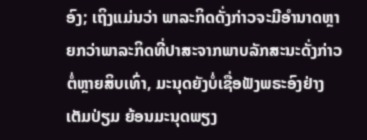ອົງ; ເຖິງແມ່ນວ່າ ພາລະກິດດັ່ງກ່າວຈະມີອຳນາດຫຼາຍກວ່າພາລະກິດທີ່ປາສະຈາກພາບລັກສະນະດັ່ງກ່າວຕໍ່ຫຼາຍສິບເທົ່າ, ມະນຸດຍັງບໍ່ເຊື່ອຟັງພຣະອົງຢ່າງເຕັມປ່ຽມ ຍ້ອນມະນຸດພຽງ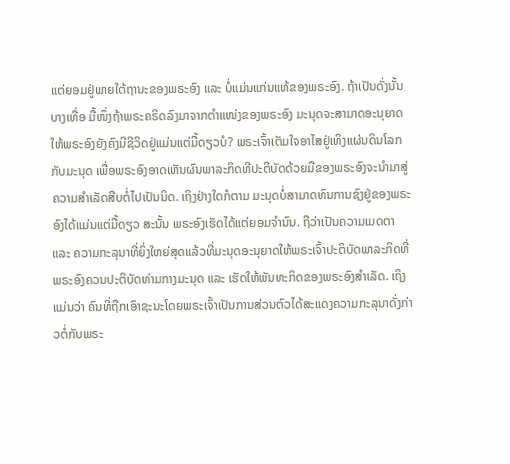ແຕ່ຍອມຢູ່ພາຍໃຕ້ຖານະຂອງພຣະອົງ ແລະ ບໍ່ແມ່ນແກ່ນແທ້ຂອງພຣະອົງ. ຖ້າເປັນດັ່ງນັ້ນ ບາງເທື່ອ ມື້ໜຶ່ງຖ້າພຣະຄຣິດລົງມາຈາກຕໍາແໜ່ງຂອງພຣະອົງ ມະນຸດຈະສາມາດອະນຸຍາດໃຫ້ພຣະອົງຍັງຄົງມີຊີວິດຢູ່ແມ່ນແຕ່ມື້ດຽວບໍ? ພຣະເຈົ້າເຕັມໃຈອາໄສຢູ່ເທິງແຜ່ນດິນໂລກກັບມະນຸດ ເພື່ອພຣະອົງອາດເຫັນຜົນພາລະກິດທີປະຕິບັດດ້ວຍມືຂອງພຣະອົງຈະນໍາມາສູ່ຄວາມສໍາເລັດສືບຕໍ່ໄປເປັນນິດ. ເຖິງຢ່າງໃດກໍຕາມ ມະນຸດບໍ່ສາມາດທົນການຊົງຢູ່ຂອງພຣະອົງໄດ້ແມ່ນແຕ່ມື້ດຽວ ສະນັ້ນ ພຣະອົງເຮັດໄດ້ແຕ່ຍອມຈໍານົນ. ຖືວ່າເປັນຄວາມເມດຕາ ແລະ ຄວາມກະລຸນາທີ່ຍິ່ງໃຫຍ່ສຸດແລ້ວທີ່ມະນຸດອະນຸຍາດໃຫ້ພຣະເຈົ້າປະຕິບັດພາລະກິດທີ່ພຣະອົງຄວນປະຕິບັດທ່າມກາງມະນຸດ ແລະ ເຮັດໃຫ້ພັນທະກິດຂອງພຣະອົງສຳເລັດ. ເຖິງແມ່ນວ່າ ຄົນທີ່ຖືກເອົາຊະນະໂດຍພຣະເຈົ້າເປັນການສ່ວນຕົວໄດ້ສະແດງຄວາມກະລຸນາດັ່ງກ່າວຕໍ່ກັບພຣະ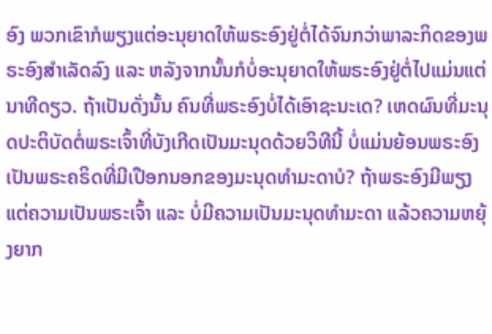ອົງ ພວກເຂົາກໍພຽງແຕ່ອະນຸຍາດໃຫ້ພຣະອົງຢູ່ຕໍ່ໄດ້ຈົນກວ່າພາລະກິດຂອງພຣະອົງສຳເລັດລົງ ແລະ ຫລັງຈາກນັ້ນກໍບໍ່ອະນຸຍາດໃຫ້ພຣະອົງຢູ່ຕໍ່ໄປແມ່ນແຕ່ນາທີດຽວ. ຖ້າເປັນດັ່ງນັ້ນ ຄົນທີ່ພຣະອົງບໍ່ໄດ້ເອົາຊະນະເດ? ເຫດຜົນທີ່ມະນຸດປະຕິບັດຕໍ່ພຣະເຈົ້າທີ່ບັງເກີດເປັນມະນຸດດ້ວຍວິທີນີ້ ບໍ່ແມ່ນຍ້ອນພຣະອົງເປັນພຣະຄຣິດທີ່ມີເປືອກນອກຂອງມະນຸດທຳມະດາບໍ? ຖ້າພຣະອົງມີພຽງແຕ່ຄວາມເປັນພຣະເຈົ້າ ແລະ ບໍ່ມີຄວາມເປັນມະນຸດທຳມະດາ ແລ້ວຄວາມຫຍຸ້ງຍາກ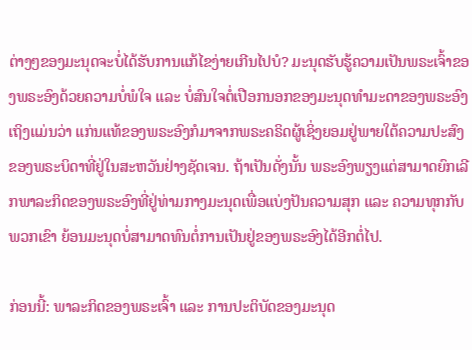ຕ່າງໆຂອງມະນຸດຈະບໍ່ໄດ້ຮັບການແກ້ໄຂງ່າຍເກີນໄປບໍ? ມະນຸດຮັບຮູ້ຄວາມເປັນພຣະເຈົ້າຂອງພຣະອົງດ້ວຍຄວາມບໍ່ພໍໃຈ ແລະ ບໍ່ສົນໃຈຕໍ່ເປືອກນອກຂອງມະນຸດທຳມະດາຂອງພຣະອົງ ເຖິງແມ່ນວ່າ ແກ່ນແທ້ຂອງພຣະອົງກໍມາຈາກພຣະຄຣິດຜູ້ເຊິ່ງຍອມຢູ່ພາຍໃຕ້ຄວາມປະສົງຂອງພຣະບິດາທີ່ຢູ່ໃນສະຫວັນຢ່າງຊັດເຈນ. ຖ້າເປັນດັ່ງນັ້ນ ພຣະອົງພຽງແຕ່ສາມາດຍົກເລີກພາລະກິດຂອງພຣະອົງທີ່ຢູ່ທ່າມກາງມະນຸດເພື່ອແບ່ງປັນຄວາມສຸກ ແລະ ຄວາມທຸກກັບພວກເຂົາ ຍ້ອນມະນຸດບໍ່ສາມາດທົນຕໍ່ການເປັນຢູ່ຂອງພຣະອົງໄດ້ອີກຕໍ່ໄປ.

ກ່ອນນີ້: ພາລະກິດຂອງພຣະເຈົ້າ ແລະ ການປະຕິບັດຂອງມະນຸດ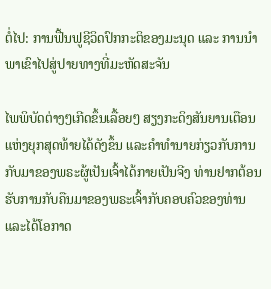ຕໍ່ໄປ: ການຟື້ນຟູຊີວິດປົກກະຕິຂອງມະນຸດ ແລະ ການນໍາພາເຂົາໄປສູ່ປາຍທາງທີ່ມະຫັດສະຈັນ

ໄພພິບັດຕ່າງໆເກີດຂຶ້ນເລື້ອຍໆ ສຽງກະດິງສັນຍານເຕືອນແຫ່ງຍຸກສຸດທ້າຍໄດ້ດັງຂຶ້ນ ແລະຄໍາທໍານາຍກ່ຽວກັບການກັບມາຂອງພຣະຜູ້ເປັນເຈົ້າໄດ້ກາຍເປັນຈີງ ທ່ານຢາກຕ້ອນຮັບການກັບຄືນມາຂອງພຣະເຈົ້າກັບຄອບຄົວຂອງທ່ານ ແລະໄດ້ໂອກາດ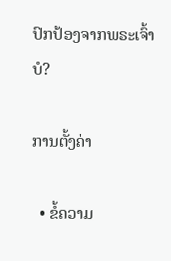ປົກປ້ອງຈາກພຣະເຈົ້າບໍ?

ການຕັ້ງຄ່າ

  • ຂໍ້ຄວາມ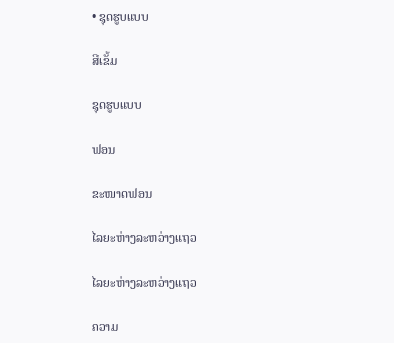• ຊຸດຮູບແບບ

ສີເຂັ້ມ

ຊຸດຮູບແບບ

ຟອນ

ຂະໜາດຟອນ

ໄລຍະຫ່າງລະຫວ່າງແຖວ

ໄລຍະຫ່າງລະຫວ່າງແຖວ

ຄວາມ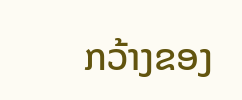ກວ້າງຂອງ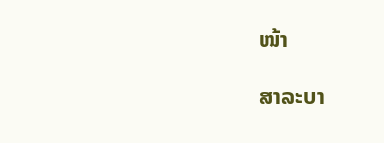ໜ້າ

ສາລະບາ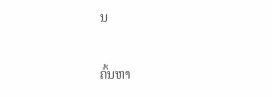ນ

ຄົ້ນຫາ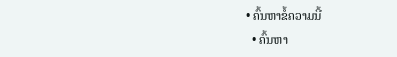• ຄົ້ນຫາຂໍ້ຄວາມນີ້
  • ຄົ້ນຫາ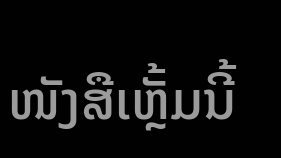ໜັງສືເຫຼັ້ມນີ້